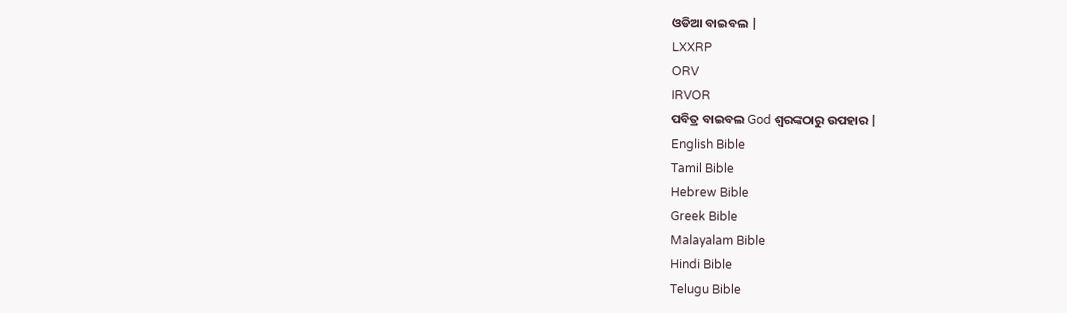ଓଡିଆ ବାଇବଲ |
LXXRP
ORV
IRVOR
ପବିତ୍ର ବାଇବଲ God ଶ୍ବରଙ୍କଠାରୁ ଉପହାର |
English Bible
Tamil Bible
Hebrew Bible
Greek Bible
Malayalam Bible
Hindi Bible
Telugu Bible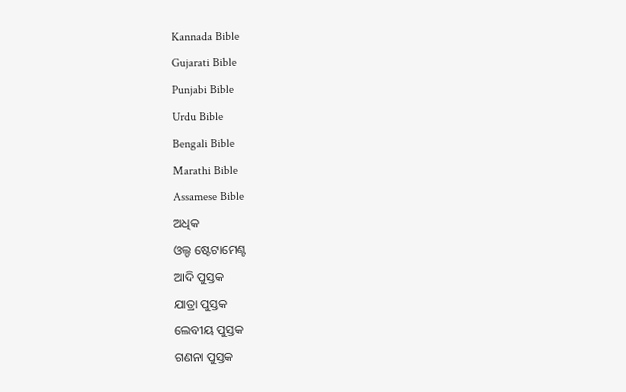Kannada Bible
Gujarati Bible
Punjabi Bible
Urdu Bible
Bengali Bible
Marathi Bible
Assamese Bible
ଅଧିକ
ଓଲ୍ଡ ଷ୍ଟେଟାମେଣ୍ଟ
ଆଦି ପୁସ୍ତକ
ଯାତ୍ରା ପୁସ୍ତକ
ଲେବୀୟ ପୁସ୍ତକ
ଗଣନା ପୁସ୍ତକ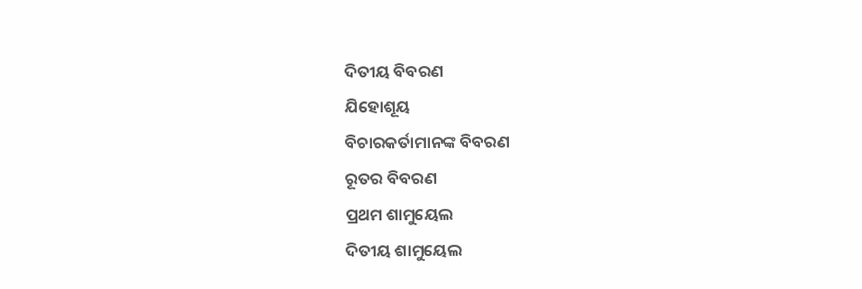ଦିତୀୟ ବିବରଣ
ଯିହୋଶୂୟ
ବିଚାରକର୍ତାମାନଙ୍କ ବିବରଣ
ରୂତର ବିବରଣ
ପ୍ରଥମ ଶାମୁୟେଲ
ଦିତୀୟ ଶାମୁୟେଲ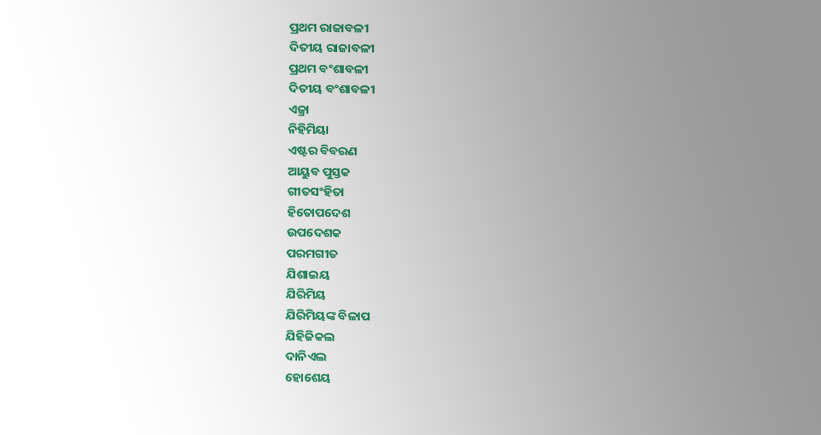ପ୍ରଥମ ରାଜାବଳୀ
ଦିତୀୟ ରାଜାବଳୀ
ପ୍ରଥମ ବଂଶାବଳୀ
ଦିତୀୟ ବଂଶାବଳୀ
ଏଜ୍ରା
ନିହିମିୟା
ଏଷ୍ଟର ବିବରଣ
ଆୟୁବ ପୁସ୍ତକ
ଗୀତସଂହିତା
ହିତୋପଦେଶ
ଉପଦେଶକ
ପରମଗୀତ
ଯିଶାଇୟ
ଯିରିମିୟ
ଯିରିମିୟଙ୍କ ବିଳାପ
ଯିହିଜିକଲ
ଦାନିଏଲ
ହୋଶେୟ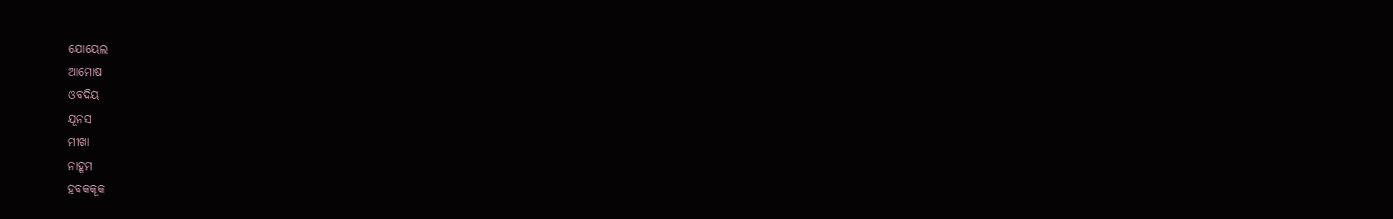ଯୋୟେଲ
ଆମୋଷ
ଓବଦିୟ
ଯୂନସ
ମୀଖା
ନାହୂମ
ହବକକୂକ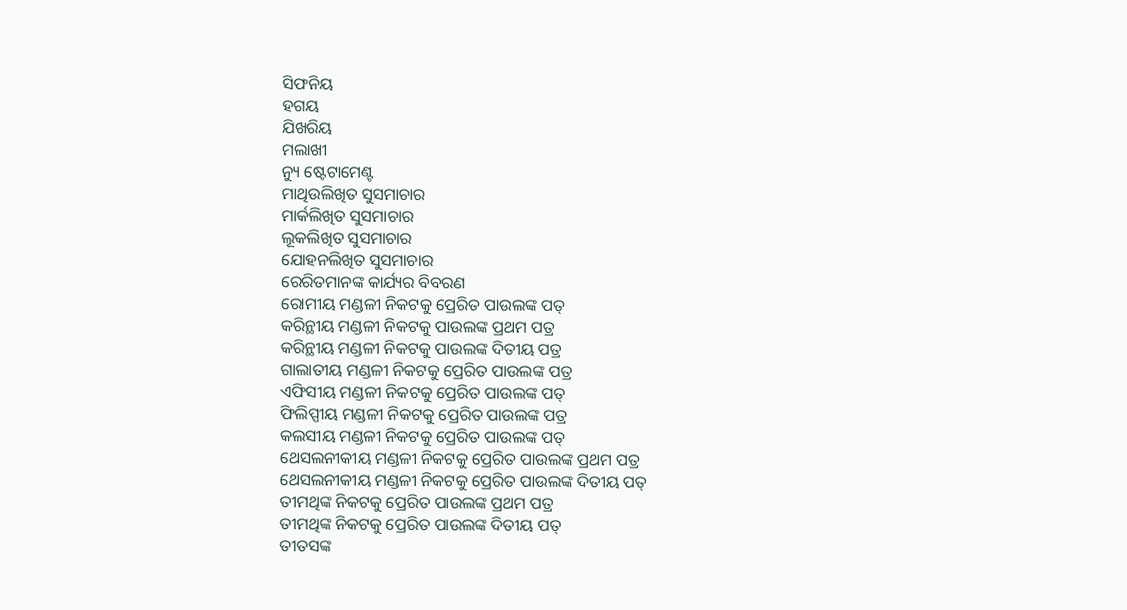ସିଫନିୟ
ହଗୟ
ଯିଖରିୟ
ମଲାଖୀ
ନ୍ୟୁ ଷ୍ଟେଟାମେଣ୍ଟ
ମାଥିଉଲିଖିତ ସୁସମାଚାର
ମାର୍କଲିଖିତ ସୁସମାଚାର
ଲୂକଲିଖିତ ସୁସମାଚାର
ଯୋହନଲିଖିତ ସୁସମାଚାର
ରେରିତମାନଙ୍କ କାର୍ଯ୍ୟର ବିବରଣ
ରୋମୀୟ ମଣ୍ଡଳୀ ନିକଟକୁ ପ୍ରେରିତ ପାଉଲଙ୍କ ପତ୍
କରିନ୍ଥୀୟ ମଣ୍ଡଳୀ ନିକଟକୁ ପାଉଲଙ୍କ ପ୍ରଥମ ପତ୍ର
କରିନ୍ଥୀୟ ମଣ୍ଡଳୀ ନିକଟକୁ ପାଉଲଙ୍କ ଦିତୀୟ ପତ୍ର
ଗାଲାତୀୟ ମଣ୍ଡଳୀ ନିକଟକୁ ପ୍ରେରିତ ପାଉଲଙ୍କ ପତ୍ର
ଏଫିସୀୟ ମଣ୍ଡଳୀ ନିକଟକୁ ପ୍ରେରିତ ପାଉଲଙ୍କ ପତ୍
ଫିଲିପ୍ପୀୟ ମଣ୍ଡଳୀ ନିକଟକୁ ପ୍ରେରିତ ପାଉଲଙ୍କ ପତ୍ର
କଲସୀୟ ମଣ୍ଡଳୀ ନିକଟକୁ ପ୍ରେରିତ ପାଉଲଙ୍କ ପତ୍
ଥେସଲନୀକୀୟ ମଣ୍ଡଳୀ ନିକଟକୁ ପ୍ରେରିତ ପାଉଲଙ୍କ ପ୍ରଥମ ପତ୍ର
ଥେସଲନୀକୀୟ ମଣ୍ଡଳୀ ନିକଟକୁ ପ୍ରେରିତ ପାଉଲଙ୍କ ଦିତୀୟ ପତ୍
ତୀମଥିଙ୍କ ନିକଟକୁ ପ୍ରେରିତ ପାଉଲଙ୍କ ପ୍ରଥମ ପତ୍ର
ତୀମଥିଙ୍କ ନିକଟକୁ ପ୍ରେରିତ ପାଉଲଙ୍କ ଦିତୀୟ ପତ୍
ତୀତସଙ୍କ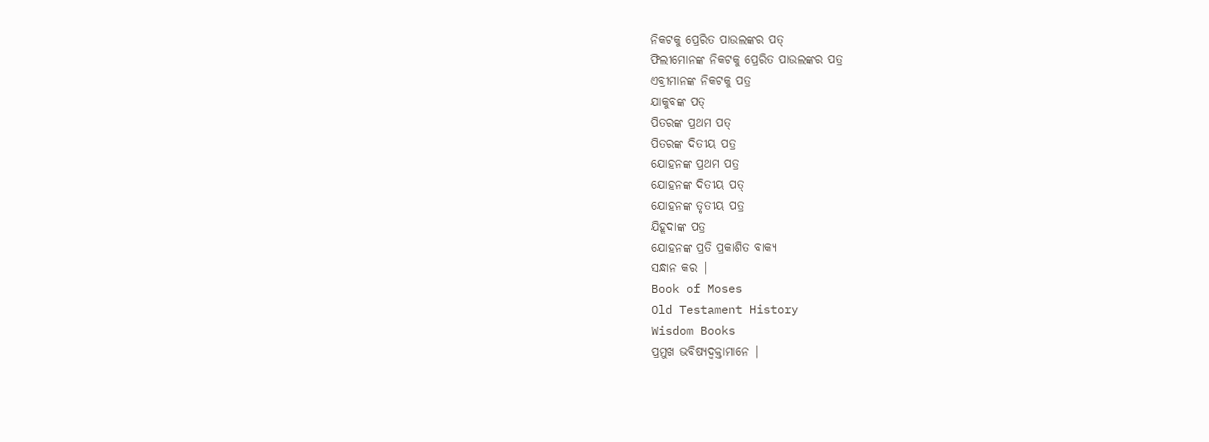ନିକଟକୁ ପ୍ରେରିତ ପାଉଲଙ୍କର ପତ୍
ଫିଲୀମୋନଙ୍କ ନିକଟକୁ ପ୍ରେରିତ ପାଉଲଙ୍କର ପତ୍ର
ଏବ୍ରୀମାନଙ୍କ ନିକଟକୁ ପତ୍ର
ଯାକୁବଙ୍କ ପତ୍
ପିତରଙ୍କ ପ୍ରଥମ ପତ୍
ପିତରଙ୍କ ଦିତୀୟ ପତ୍ର
ଯୋହନଙ୍କ ପ୍ରଥମ ପତ୍ର
ଯୋହନଙ୍କ ଦିତୀୟ ପତ୍
ଯୋହନଙ୍କ ତୃତୀୟ ପତ୍ର
ଯିହୂଦାଙ୍କ ପତ୍ର
ଯୋହନଙ୍କ ପ୍ରତି ପ୍ରକାଶିତ ବାକ୍ୟ
ସନ୍ଧାନ କର |
Book of Moses
Old Testament History
Wisdom Books
ପ୍ରମୁଖ ଭବିଷ୍ୟଦ୍ବକ୍ତାମାନେ |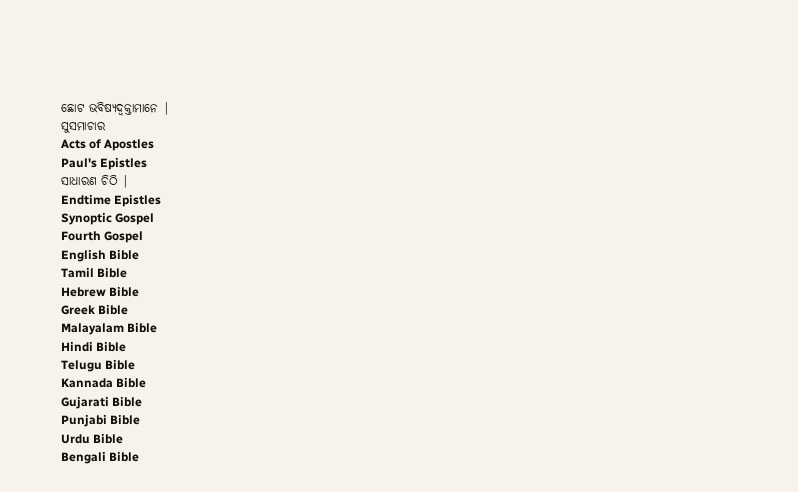ଛୋଟ ଭବିଷ୍ୟଦ୍ବକ୍ତାମାନେ |
ସୁସମାଚାର
Acts of Apostles
Paul's Epistles
ସାଧାରଣ ଚିଠି |
Endtime Epistles
Synoptic Gospel
Fourth Gospel
English Bible
Tamil Bible
Hebrew Bible
Greek Bible
Malayalam Bible
Hindi Bible
Telugu Bible
Kannada Bible
Gujarati Bible
Punjabi Bible
Urdu Bible
Bengali Bible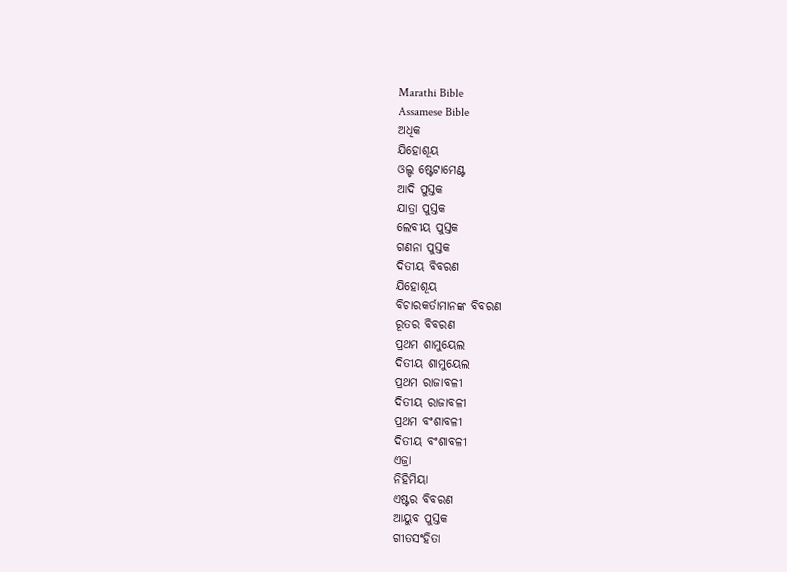Marathi Bible
Assamese Bible
ଅଧିକ
ଯିହୋଶୂୟ
ଓଲ୍ଡ ଷ୍ଟେଟାମେଣ୍ଟ
ଆଦି ପୁସ୍ତକ
ଯାତ୍ରା ପୁସ୍ତକ
ଲେବୀୟ ପୁସ୍ତକ
ଗଣନା ପୁସ୍ତକ
ଦିତୀୟ ବିବରଣ
ଯିହୋଶୂୟ
ବିଚାରକର୍ତାମାନଙ୍କ ବିବରଣ
ରୂତର ବିବରଣ
ପ୍ରଥମ ଶାମୁୟେଲ
ଦିତୀୟ ଶାମୁୟେଲ
ପ୍ରଥମ ରାଜାବଳୀ
ଦିତୀୟ ରାଜାବଳୀ
ପ୍ରଥମ ବଂଶାବଳୀ
ଦିତୀୟ ବଂଶାବଳୀ
ଏଜ୍ରା
ନିହିମିୟା
ଏଷ୍ଟର ବିବରଣ
ଆୟୁବ ପୁସ୍ତକ
ଗୀତସଂହିତା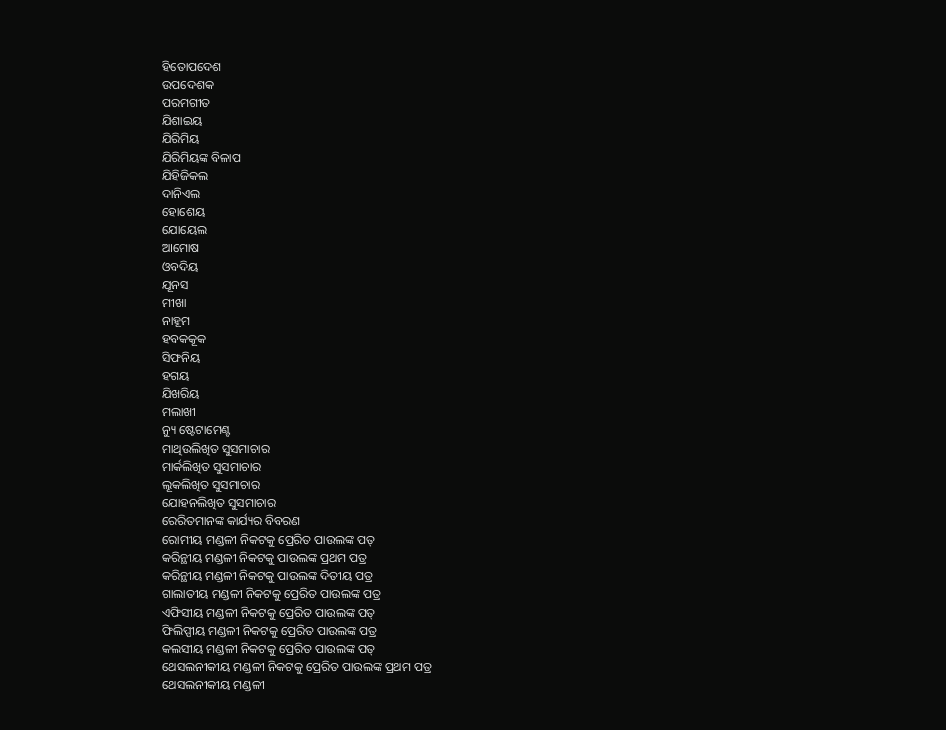ହିତୋପଦେଶ
ଉପଦେଶକ
ପରମଗୀତ
ଯିଶାଇୟ
ଯିରିମିୟ
ଯିରିମିୟଙ୍କ ବିଳାପ
ଯିହିଜିକଲ
ଦାନିଏଲ
ହୋଶେୟ
ଯୋୟେଲ
ଆମୋଷ
ଓବଦିୟ
ଯୂନସ
ମୀଖା
ନାହୂମ
ହବକକୂକ
ସିଫନିୟ
ହଗୟ
ଯିଖରିୟ
ମଲାଖୀ
ନ୍ୟୁ ଷ୍ଟେଟାମେଣ୍ଟ
ମାଥିଉଲିଖିତ ସୁସମାଚାର
ମାର୍କଲିଖିତ ସୁସମାଚାର
ଲୂକଲିଖିତ ସୁସମାଚାର
ଯୋହନଲିଖିତ ସୁସମାଚାର
ରେରିତମାନଙ୍କ କାର୍ଯ୍ୟର ବିବରଣ
ରୋମୀୟ ମଣ୍ଡଳୀ ନିକଟକୁ ପ୍ରେରିତ ପାଉଲଙ୍କ ପତ୍
କରିନ୍ଥୀୟ ମଣ୍ଡଳୀ ନିକଟକୁ ପାଉଲଙ୍କ ପ୍ରଥମ ପତ୍ର
କରିନ୍ଥୀୟ ମଣ୍ଡଳୀ ନିକଟକୁ ପାଉଲଙ୍କ ଦିତୀୟ ପତ୍ର
ଗାଲାତୀୟ ମଣ୍ଡଳୀ ନିକଟକୁ ପ୍ରେରିତ ପାଉଲଙ୍କ ପତ୍ର
ଏଫିସୀୟ ମଣ୍ଡଳୀ ନିକଟକୁ ପ୍ରେରିତ ପାଉଲଙ୍କ ପତ୍
ଫିଲିପ୍ପୀୟ ମଣ୍ଡଳୀ ନିକଟକୁ ପ୍ରେରିତ ପାଉଲଙ୍କ ପତ୍ର
କଲସୀୟ ମଣ୍ଡଳୀ ନିକଟକୁ ପ୍ରେରିତ ପାଉଲଙ୍କ ପତ୍
ଥେସଲନୀକୀୟ ମଣ୍ଡଳୀ ନିକଟକୁ ପ୍ରେରିତ ପାଉଲଙ୍କ ପ୍ରଥମ ପତ୍ର
ଥେସଲନୀକୀୟ ମଣ୍ଡଳୀ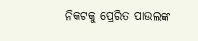ନିକଟକୁ ପ୍ରେରିତ ପାଉଲଙ୍କ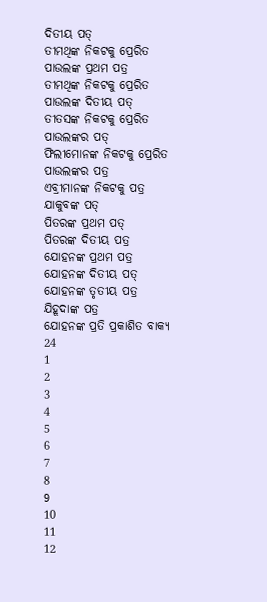ଦିତୀୟ ପତ୍
ତୀମଥିଙ୍କ ନିକଟକୁ ପ୍ରେରିତ ପାଉଲଙ୍କ ପ୍ରଥମ ପତ୍ର
ତୀମଥିଙ୍କ ନିକଟକୁ ପ୍ରେରିତ ପାଉଲଙ୍କ ଦିତୀୟ ପତ୍
ତୀତସଙ୍କ ନିକଟକୁ ପ୍ରେରିତ ପାଉଲଙ୍କର ପତ୍
ଫିଲୀମୋନଙ୍କ ନିକଟକୁ ପ୍ରେରିତ ପାଉଲଙ୍କର ପତ୍ର
ଏବ୍ରୀମାନଙ୍କ ନିକଟକୁ ପତ୍ର
ଯାକୁବଙ୍କ ପତ୍
ପିତରଙ୍କ ପ୍ରଥମ ପତ୍
ପିତରଙ୍କ ଦିତୀୟ ପତ୍ର
ଯୋହନଙ୍କ ପ୍ରଥମ ପତ୍ର
ଯୋହନଙ୍କ ଦିତୀୟ ପତ୍
ଯୋହନଙ୍କ ତୃତୀୟ ପତ୍ର
ଯିହୂଦାଙ୍କ ପତ୍ର
ଯୋହନଙ୍କ ପ୍ରତି ପ୍ରକାଶିତ ବାକ୍ୟ
24
1
2
3
4
5
6
7
8
9
10
11
12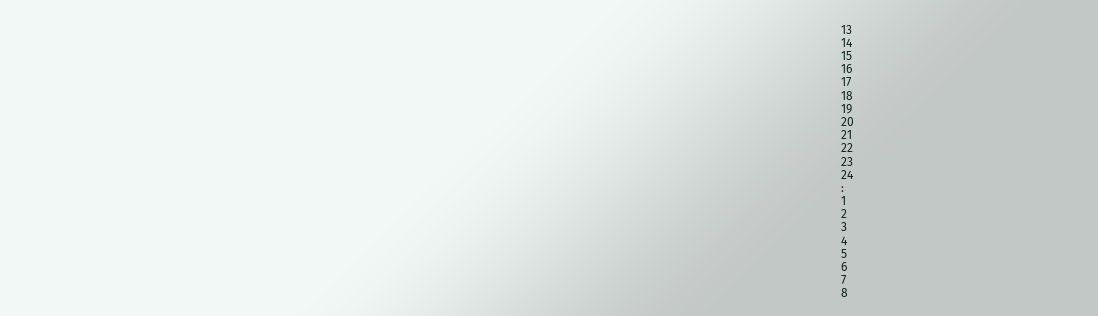13
14
15
16
17
18
19
20
21
22
23
24
:
1
2
3
4
5
6
7
8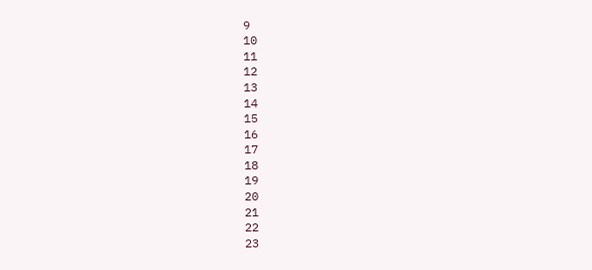9
10
11
12
13
14
15
16
17
18
19
20
21
22
23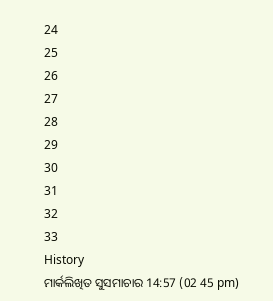24
25
26
27
28
29
30
31
32
33
History
ମାର୍କଲିଖିତ ସୁସମାଚାର 14:57 (02 45 pm)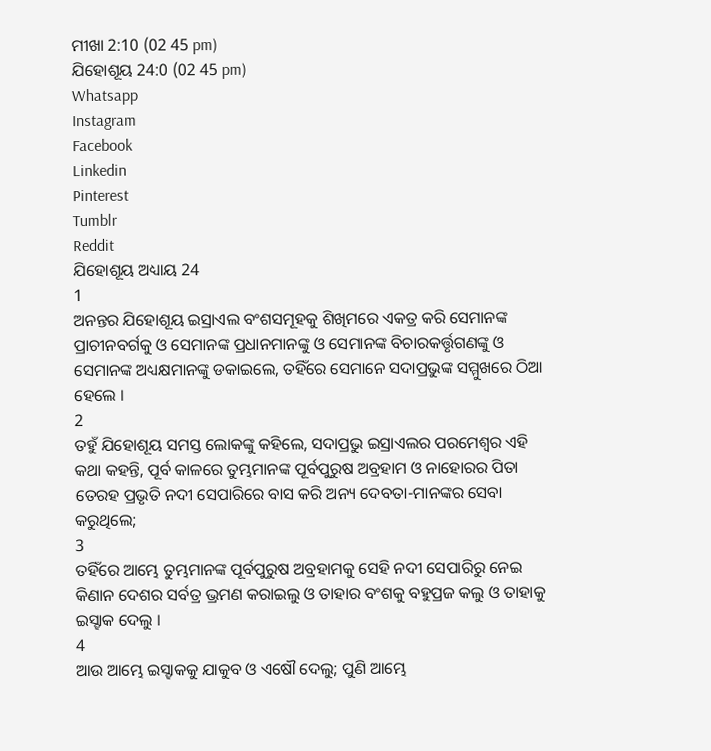ମୀଖା 2:10 (02 45 pm)
ଯିହୋଶୂୟ 24:0 (02 45 pm)
Whatsapp
Instagram
Facebook
Linkedin
Pinterest
Tumblr
Reddit
ଯିହୋଶୂୟ ଅଧ୍ୟାୟ 24
1
ଅନନ୍ତର ଯିହୋଶୂୟ ଇସ୍ରାଏଲ ବଂଶସମୂହକୁ ଶିଖିମରେ ଏକତ୍ର କରି ସେମାନଙ୍କ ପ୍ରାଚୀନବର୍ଗକୁ ଓ ସେମାନଙ୍କ ପ୍ରଧାନମାନଙ୍କୁ ଓ ସେମାନଙ୍କ ବିଚାରକର୍ତ୍ତୃଗଣଙ୍କୁ ଓ ସେମାନଙ୍କ ଅଧ୍ୟକ୍ଷମାନଙ୍କୁ ଡକାଇଲେ, ତହିଁରେ ସେମାନେ ସଦାପ୍ରଭୁଙ୍କ ସମ୍ମୁଖରେ ଠିଆ ହେଲେ ।
2
ତହୁଁ ଯିହୋଶୂୟ ସମସ୍ତ ଲୋକଙ୍କୁ କହିଲେ, ସଦାପ୍ରଭୁ ଇସ୍ରାଏଲର ପରମେଶ୍ଵର ଏହି କଥା କହନ୍ତି, ପୂର୍ବ କାଳରେ ତୁମ୍ଭମାନଙ୍କ ପୂର୍ବପୁରୁଷ ଅବ୍ରହାମ ଓ ନାହୋରର ପିତା ତେରହ ପ୍ରଭୃତି ନଦୀ ସେପାରିରେ ବାସ କରି ଅନ୍ୟ ଦେବତା-ମାନଙ୍କର ସେବା କରୁଥିଲେ;
3
ତହିଁରେ ଆମ୍ଭେ ତୁମ୍ଭମାନଙ୍କ ପୂର୍ବପୁରୁଷ ଅବ୍ରହାମକୁ ସେହି ନଦୀ ସେପାରିରୁ ନେଇ କିଣାନ ଦେଶର ସର୍ବତ୍ର ଭ୍ରମଣ କରାଇଲୁ ଓ ତାହାର ବଂଶକୁ ବହୁପ୍ରଜ କଲୁ ଓ ତାହାକୁ ଇସ୍ହାକ ଦେଲୁ ।
4
ଆଉ ଆମ୍ଭେ ଇସ୍ହାକକୁ ଯାକୁବ ଓ ଏଷୌ ଦେଲୁ; ପୁଣି ଆମ୍ଭେ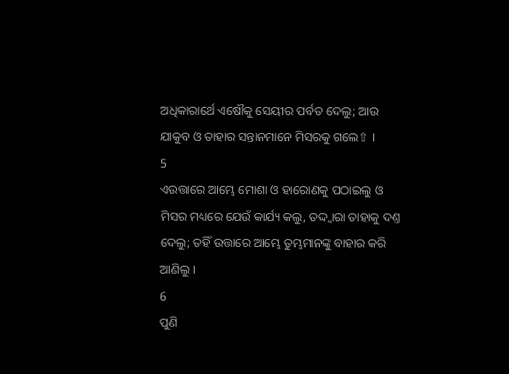ଅଧିକାରାର୍ଥେ ଏଷୌକୁ ସେୟୀର ପର୍ବତ ଦେଲୁ; ଆଉ ଯାକୁବ ଓ ତାହାର ସନ୍ତାନମାନେ ମିସରକୁ ଗଲେ⇧ ।
5
ଏଉତ୍ତାରେ ଆମ୍ଭେ ମୋଶା ଓ ହାରୋଣକୁ ପଠାଇଲୁ ଓ ମିସର ମଧ୍ୟରେ ଯେଉଁ କାର୍ଯ୍ୟ କଲୁ, ତଦ୍ଦ୍ଵାରା ତାହାକୁ ଦଣ୍ତ ଦେଲୁ; ତହିଁ ଉତ୍ତାରେ ଆମ୍ଭେ ତୁମ୍ଭମାନଙ୍କୁ ବାହାର କରି ଆଣିଲୁ ।
6
ପୁଣି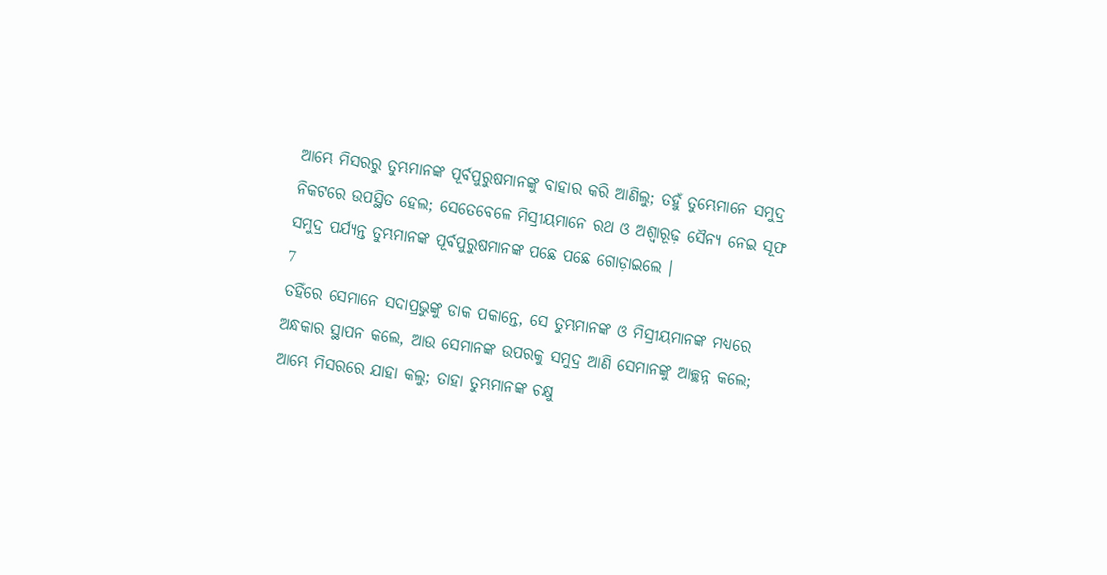ଆମ୍ଭେ ମିସରରୁ ତୁମ୍ଭମାନଙ୍କ ପୂର୍ବପୁରୁଷମାନଙ୍କୁ ବାହାର କରି ଆଣିଲୁ; ତହୁଁ ତୁମ୍ଭେମାନେ ସମୁଦ୍ର ନିକଟରେ ଉପସ୍ଥିତ ହେଲ; ସେତେବେଳେ ମିସ୍ରୀୟମାନେ ରଥ ଓ ଅଶ୍ଵାରୂଢ଼ ସୈନ୍ୟ ନେଇ ସୂଫ ସମୁଦ୍ର ପର୍ଯ୍ୟନ୍ତ ତୁମ୍ଭମାନଙ୍କ ପୂର୍ବପୁରୁଷମାନଙ୍କ ପଛେ ପଛେ ଗୋଡ଼ାଇଲେ ।
7
ତହିଁରେ ସେମାନେ ସଦାପ୍ରଭୁଙ୍କୁ ଡାକ ପକାନ୍ତେ, ସେ ତୁମ୍ଭମାନଙ୍କ ଓ ମିସ୍ରୀୟମାନଙ୍କ ମଧ୍ୟରେ ଅନ୍ଧକାର ସ୍ଥାପନ କଲେ, ଆଉ ସେମାନଙ୍କ ଉପରକୁ ସମୁଦ୍ର ଆଣି ସେମାନଙ୍କୁ ଆଚ୍ଛନ୍ନ କଲେ; ଆମ୍ଭେ ମିସରରେ ଯାହା କଲୁ; ତାହା ତୁମ୍ଭମାନଙ୍କ ଚକ୍ଷୁ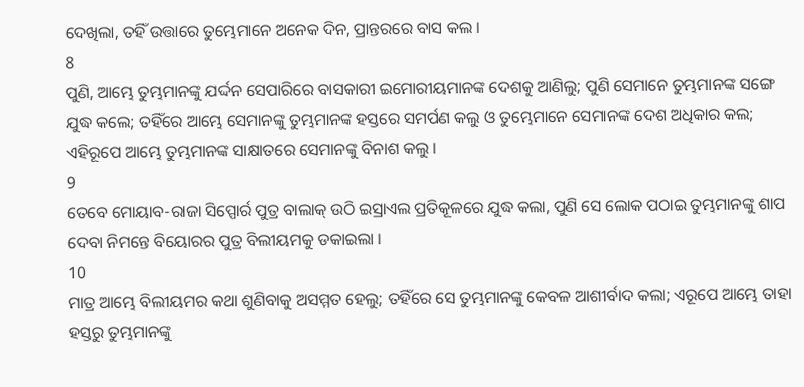ଦେଖିଲା, ତହିଁ ଉତ୍ତାରେ ତୁମ୍ଭେମାନେ ଅନେକ ଦିନ, ପ୍ରାନ୍ତରରେ ବାସ କଲ ।
8
ପୁଣି, ଆମ୍ଭେ ତୁମ୍ଭମାନଙ୍କୁ ଯର୍ଦ୍ଦନ ସେପାରିରେ ବାସକାରୀ ଇମୋରୀୟମାନଙ୍କ ଦେଶକୁ ଆଣିଲୁ; ପୁଣି ସେମାନେ ତୁମ୍ଭମାନଙ୍କ ସଙ୍ଗେ ଯୁଦ୍ଧ କଲେ; ତହିଁରେ ଆମ୍ଭେ ସେମାନଙ୍କୁ ତୁମ୍ଭମାନଙ୍କ ହସ୍ତରେ ସମର୍ପଣ କଲୁ ଓ ତୁମ୍ଭେମାନେ ସେମାନଙ୍କ ଦେଶ ଅଧିକାର କଲ; ଏହିରୂପେ ଆମ୍ଭେ ତୁମ୍ଭମାନଙ୍କ ସାକ୍ଷାତରେ ସେମାନଙ୍କୁ ବିନାଶ କଲୁ ।
9
ତେବେ ମୋୟାବ-ରାଜା ସିପ୍ପୋର୍ର ପୁତ୍ର ବାଲାକ୍ ଉଠି ଇସ୍ରାଏଲ ପ୍ରତିକୂଳରେ ଯୁଦ୍ଧ କଲା, ପୁଣି ସେ ଲୋକ ପଠାଇ ତୁମ୍ଭମାନଙ୍କୁ ଶାପ ଦେବା ନିମନ୍ତେ ବିୟୋରର ପୁତ୍ର ବିଲୀୟମକୁ ଡକାଇଲା ।
10
ମାତ୍ର ଆମ୍ଭେ ବିଲୀୟମର କଥା ଶୁଣିବାକୁ ଅସମ୍ମତ ହେଲୁ; ତହିଁରେ ସେ ତୁମ୍ଭମାନଙ୍କୁ କେବଳ ଆଶୀର୍ବାଦ କଲା; ଏରୂପେ ଆମ୍ଭେ ତାହା ହସ୍ତରୁ ତୁମ୍ଭମାନଙ୍କୁ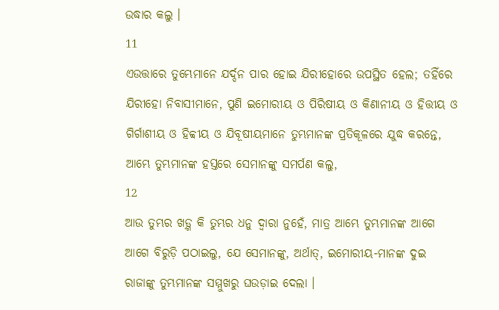ଉଦ୍ଧାର କଲୁ ।
11
ଏଉତ୍ତାରେ ତୁମ୍ଭେମାନେ ଯର୍ଦ୍ଦନ ପାର ହୋଇ ଯିରୀହୋରେ ଉପସ୍ଥିତ ହେଲ; ତହିଁରେ ଯିରୀହୋ ନିବାସୀମାନେ, ପୁଣି ଇମୋରୀୟ ଓ ପିରିଷୀୟ ଓ କିଣାନୀୟ ଓ ହିତ୍ତୀୟ ଓ ଗିର୍ଗାଶୀୟ ଓ ହିବ୍ବୀୟ ଓ ଯିବୂଷୀୟମାନେ ତୁମ୍ଭମାନଙ୍କ ପ୍ରତିକୂଳରେ ଯୁଦ୍ଧ କରନ୍ତେ, ଆମ୍ଭେ ତୁମ୍ଭମାନଙ୍କ ହସ୍ତରେ ସେମାନଙ୍କୁ ସମର୍ପଣ କଲୁ,
12
ଆଉ ତୁମ୍ଭର ଖଡ଼୍ଗ କି ତୁମ୍ଭର ଧନୁ ଦ୍ଵାରା ନୁହେଁ, ମାତ୍ର ଆମ୍ଭେ ତୁମ୍ଭମାନଙ୍କ ଆଗେ ଆଗେ ବିରୁଡ଼ି ପଠାଇଲୁ, ଯେ ସେମାନଙ୍କୁ, ଅର୍ଥାତ୍, ଇମୋରୀୟ-ମାନଙ୍କ ଦୁଇ ରାଜାଙ୍କୁ ତୁମ୍ଭମାନଙ୍କ ସମ୍ମୁଖରୁ ଘଉଡ଼ାଇ ଦେଲା ।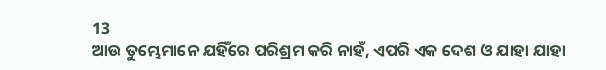13
ଆଉ ତୁମ୍ଭେମାନେ ଯହିଁରେ ପରିଶ୍ରମ କରି ନାହଁ, ଏପରି ଏକ ଦେଶ ଓ ଯାହା ଯାହା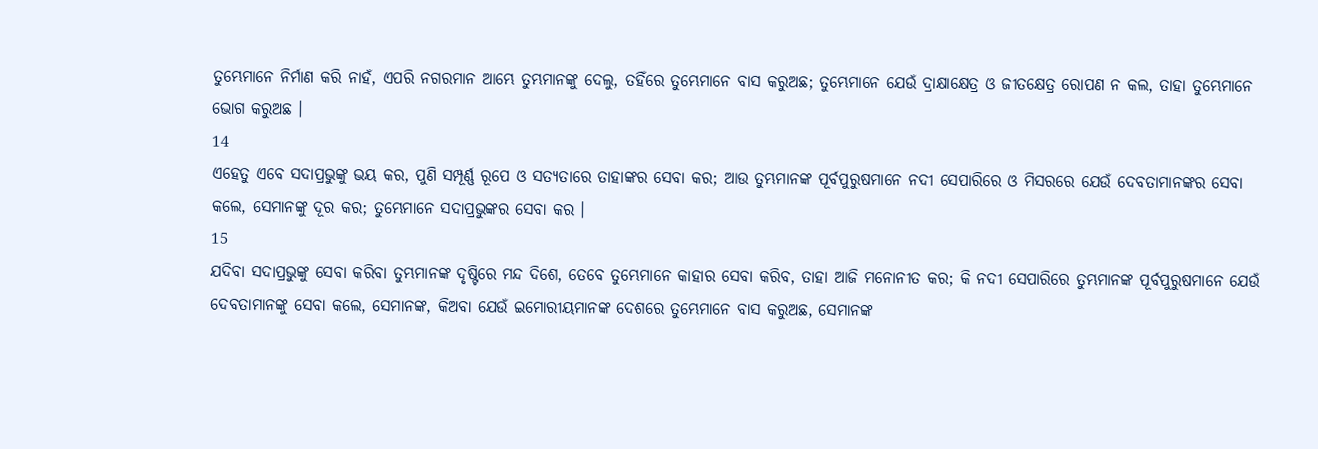ତୁମ୍ଭେମାନେ ନିର୍ମାଣ କରି ନାହଁ, ଏପରି ନଗରମାନ ଆମ୍ଭେ ତୁମ୍ଭମାନଙ୍କୁ ଦେଲୁ, ତହିଁରେ ତୁମ୍ଭେମାନେ ବାସ କରୁଅଛ; ତୁମ୍ଭେମାନେ ଯେଉଁ ଦ୍ରାକ୍ଷାକ୍ଷେତ୍ର ଓ ଜୀତକ୍ଷେତ୍ର ରୋପଣ ନ କଲ, ତାହା ତୁମ୍ଭେମାନେ ଭୋଗ କରୁଅଛ ।
14
ଏହେତୁ ଏବେ ସଦାପ୍ରଭୁଙ୍କୁ ଭୟ କର, ପୁଣି ସମ୍ପୂର୍ଣ୍ଣ ରୂପେ ଓ ସତ୍ୟତାରେ ତାହାଙ୍କର ସେବା କର; ଆଉ ତୁମ୍ଭମାନଙ୍କ ପୂର୍ବପୁରୁଷମାନେ ନଦୀ ସେପାରିରେ ଓ ମିସରରେ ଯେଉଁ ଦେବତାମାନଙ୍କର ସେବା କଲେ, ସେମାନଙ୍କୁ ଦୂର କର; ତୁମ୍ଭେମାନେ ସଦାପ୍ରଭୁଙ୍କର ସେବା କର ।
15
ଯଦିବା ସଦାପ୍ରଭୁଙ୍କୁ ସେବା କରିବା ତୁମ୍ଭମାନଙ୍କ ଦୃଷ୍ଟିରେ ମନ୍ଦ ଦିଶେ, ତେବେ ତୁମ୍ଭେମାନେ କାହାର ସେବା କରିବ, ତାହା ଆଜି ମନୋନୀତ କର; କି ନଦୀ ସେପାରିରେ ତୁମ୍ଭମାନଙ୍କ ପୂର୍ବପୁରୁଷମାନେ ଯେଉଁ ଦେବତାମାନଙ୍କୁ ସେବା କଲେ, ସେମାନଙ୍କ, କିଅବା ଯେଉଁ ଇମୋରୀୟମାନଙ୍କ ଦେଶରେ ତୁମ୍ଭେମାନେ ବାସ କରୁଅଛ, ସେମାନଙ୍କ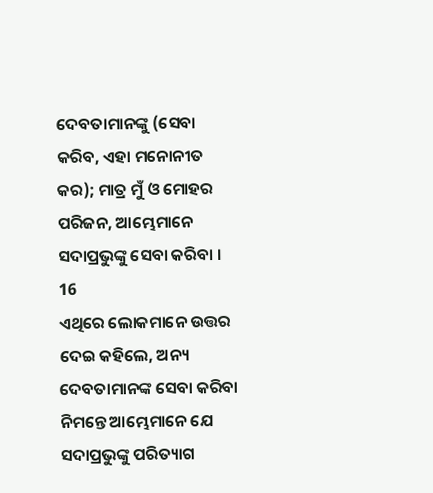ଦେବତାମାନଙ୍କୁ (ସେବା କରିବ, ଏହା ମନୋନୀତ କର); ମାତ୍ର ମୁଁ ଓ ମୋହର ପରିଜନ, ଆମ୍ଭେମାନେ ସଦାପ୍ରଭୁଙ୍କୁ ସେବା କରିବା ।
16
ଏଥିରେ ଲୋକମାନେ ଉତ୍ତର ଦେଇ କହିଲେ, ଅନ୍ୟ ଦେବତାମାନଙ୍କ ସେବା କରିବା ନିମନ୍ତେ ଆମ୍ଭେମାନେ ଯେ ସଦାପ୍ରଭୁଙ୍କୁ ପରିତ୍ୟାଗ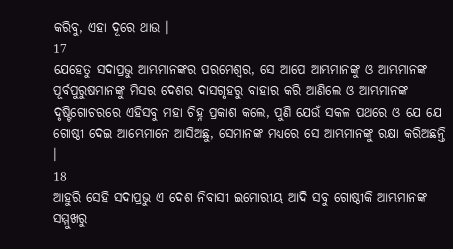କରିବୁ, ଏହା ଦୂରେ ଥାଉ ।
17
ଯେହେତୁ ସଦାପ୍ରଭୁ ଆମ୍ଭମାନଙ୍କର ପରମେଶ୍ଵର, ସେ ଆପେ ଆମ୍ଭମାନଙ୍କୁ ଓ ଆମ୍ଭମାନଙ୍କ ପୂର୍ବପୁରୁଷମାନଙ୍କୁ ମିସର ଦେଶର ଦାସଗୃହରୁ ବାହାର କରି ଆଣିଲେ ଓ ଆମ୍ଭମାନଙ୍କ ଦୃଷ୍ଟିଗୋଚରରେ ଏହିସବୁ ମହା ଚିହ୍ନ ପ୍ରକାଶ କଲେ, ପୁଣି ଯେଉଁ ସକଳ ପଥରେ ଓ ଯେ ଯେ ଗୋଷ୍ଠୀ ଦେଇ ଆମ୍ଭେମାନେ ଆସିଅଛୁ, ସେମାନଙ୍କ ମଧ୍ୟରେ ସେ ଆମ୍ଭମାନଙ୍କୁ ରକ୍ଷା କରିଅଛନ୍ତି ।
18
ଆହୁରି ସେହି ସଦାପ୍ରଭୁ ଏ ଦେଶ ନିବାସୀ ଇମୋରୀୟ ଆଦି ସବୁ ଗୋଷ୍ଠୀକି ଆମ୍ଭମାନଙ୍କ ସମ୍ମୁଖରୁ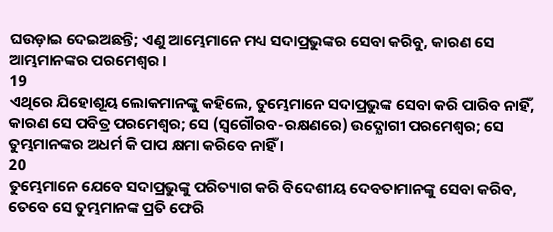ଘଉଡ଼ାଇ ଦେଇଅଛନ୍ତି; ଏଣୁ ଆମ୍ଭେମାନେ ମଧ୍ୟ ସଦାପ୍ରଭୁଙ୍କର ସେବା କରିବୁ, କାରଣ ସେ ଆମ୍ଭମାନଙ୍କର ପରମେଶ୍ଵର ।
19
ଏଥିରେ ଯିହୋଶୂୟ ଲୋକମାନଙ୍କୁ କହିଲେ, ତୁମ୍ଭେମାନେ ସଦାପ୍ରଭୁଙ୍କ ସେବା କରି ପାରିବ ନାହିଁ, କାରଣ ସେ ପବିତ୍ର ପରମେଶ୍ଵର; ସେ (ସ୍ଵଗୌରବ-ରକ୍ଷଣରେ) ଉଦ୍ଯୋଗୀ ପରମେଶ୍ଵର; ସେ ତୁମ୍ଭମାନଙ୍କର ଅଧର୍ମ କି ପାପ କ୍ଷମା କରିବେ ନାହିଁ ।
20
ତୁମ୍ଭେମାନେ ଯେବେ ସଦାପ୍ରଭୁଙ୍କୁ ପରିତ୍ୟାଗ କରି ବିଦେଶୀୟ ଦେବତାମାନଙ୍କୁ ସେବା କରିବ, ତେବେ ସେ ତୁମ୍ଭମାନଙ୍କ ପ୍ରତି ଫେରି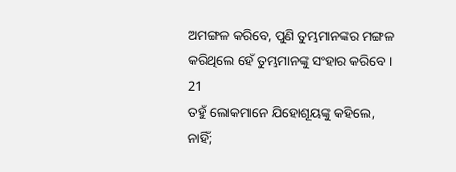ଅମଙ୍ଗଳ କରିବେ, ପୁଣି ତୁମ୍ଭମାନଙ୍କର ମଙ୍ଗଳ କରିଥିଲେ ହେଁ ତୁମ୍ଭମାନଙ୍କୁ ସଂହାର କରିବେ ।
21
ତହୁଁ ଲୋକମାନେ ଯିହୋଶୂୟଙ୍କୁ କହିଲେ, ନାହିଁ;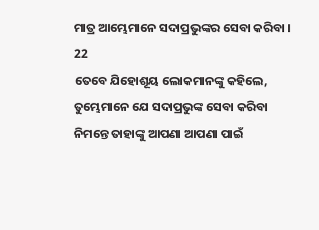ମାତ୍ର ଆମ୍ଭେମାନେ ସଦାପ୍ରଭୁଙ୍କର ସେବା କରିବା ।
22
ତେବେ ଯିହୋଶୂୟ ଲୋକମାନଙ୍କୁ କହିଲେ, ତୁମ୍ଭେମାନେ ଯେ ସଦାପ୍ରଭୁଙ୍କ ସେବା କରିବା ନିମନ୍ତେ ତାହାଙ୍କୁ ଆପଣା ଆପଣା ପାଇଁ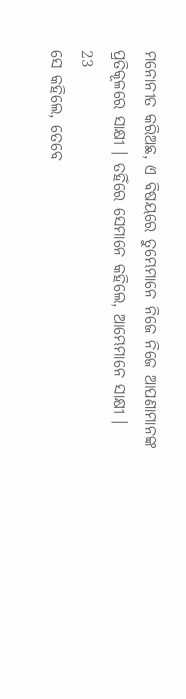ମନୋନୀତ କରିଅଛ, ଏ ବିଷୟରେ ତୁମ୍ଭେମାନେ ନିଜେ ନିଜେ ଆପଣାମାନଙ୍କ ପ୍ରତିକୂଳରେ ସାକ୍ଷୀ । ତହିଁରେ ସେମାନେ କହିଲେ, ଆମ୍ଭେମାନେ ସାକ୍ଷୀ ।
23
ସେ କହିଲେ, ତେବେ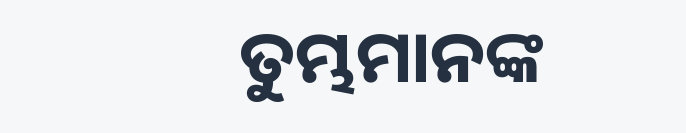ତୁମ୍ଭମାନଙ୍କ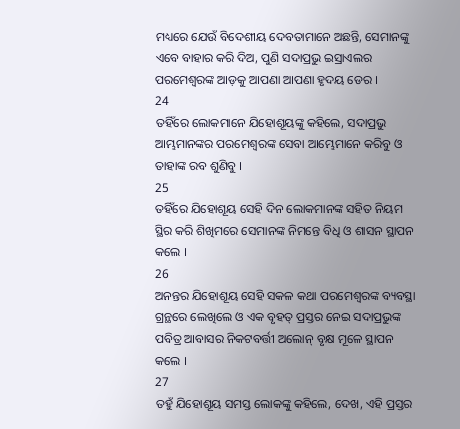ମଧ୍ୟରେ ଯେଉଁ ବିଦେଶୀୟ ଦେବତାମାନେ ଅଛନ୍ତି, ସେମାନଙ୍କୁ ଏବେ ବାହାର କରି ଦିଅ, ପୁଣି ସଦାପ୍ରଭୁ ଇସ୍ରାଏଲର ପରମେଶ୍ଵରଙ୍କ ଆଡ଼କୁ ଆପଣା ଆପଣା ହୃଦୟ ଡେର ।
24
ତହିଁରେ ଲୋକମାନେ ଯିହୋଶୂୟଙ୍କୁ କହିଲେ, ସଦାପ୍ରଭୁ ଆମ୍ଭମାନଙ୍କର ପରମେଶ୍ଵରଙ୍କ ସେବା ଆମ୍ଭେମାନେ କରିବୁ ଓ ତାହାଙ୍କ ରବ ଶୁଣିବୁ ।
25
ତହିଁରେ ଯିହୋଶୂୟ ସେହି ଦିନ ଲୋକମାନଙ୍କ ସହିତ ନିୟମ ସ୍ଥିର କରି ଶିଖିମରେ ସେମାନଙ୍କ ନିମନ୍ତେ ବିଧି ଓ ଶାସନ ସ୍ଥାପନ କଲେ ।
26
ଅନନ୍ତର ଯିହୋଶୂୟ ସେହି ସକଳ କଥା ପରମେଶ୍ଵରଙ୍କ ବ୍ୟବସ୍ଥା ଗ୍ରନ୍ଥରେ ଲେଖିଲେ ଓ ଏକ ବୃହତ୍ ପ୍ରସ୍ତର ନେଇ ସଦାପ୍ରଭୁଙ୍କ ପବିତ୍ର ଆବାସର ନିକଟବର୍ତ୍ତୀ ଅଲୋନ୍ ବୃକ୍ଷ ମୂଳେ ସ୍ଥାପନ କଲେ ।
27
ତହୁଁ ଯିହୋଶୂୟ ସମସ୍ତ ଲୋକଙ୍କୁ କହିଲେ, ଦେଖ, ଏହି ପ୍ରସ୍ତର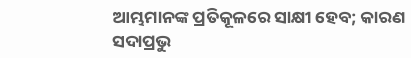ଆମ୍ଭମାନଙ୍କ ପ୍ରତିକୂଳରେ ସାକ୍ଷୀ ହେବ; କାରଣ ସଦାପ୍ରଭୁ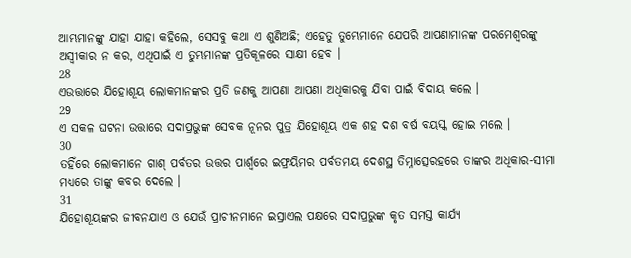ଆମ୍ଭମାନଙ୍କୁ ଯାହା ଯାହା କହିଲେ, ସେସବୁ କଥା ଏ ଶୁଣିଅଛି; ଏହେତୁ ତୁମ୍ଭେମାନେ ଯେପରି ଆପଣାମାନଙ୍କ ପରମେଶ୍ଵରଙ୍କୁ ଅସ୍ଵୀକାର ନ କର, ଏଥିପାଇଁ ଏ ତୁମ୍ଭମାନଙ୍କ ପ୍ରତିକୂଳରେ ସାକ୍ଷୀ ହେବ ।
28
ଏଉତ୍ତାରେ ଯିହୋଶୂୟ ଲୋକମାନଙ୍କର ପ୍ରତି ଜଣକୁ ଆପଣା ଆପଣା ଅଧିକାରକୁ ଯିବା ପାଇଁ ବିଦାୟ କଲେ ।
29
ଏ ସକଳ ଘଟନା ଉତ୍ତାରେ ସଦାପ୍ରଭୁଙ୍କ ସେବକ ନୂନର ପୁତ୍ର ଯିହୋଶୂୟ ଏକ ଶହ ଦଶ ବର୍ଷ ବୟସ୍କ ହୋଇ ମଲେ ।
30
ତହିଁରେ ଲୋକମାନେ ଗାଶ୍ ପର୍ବତର ଉତ୍ତର ପାର୍ଶ୍ଵରେ ଇଫ୍ରୟିମର ପର୍ବତମୟ ଦେଶସ୍ଥ ତିମ୍ନାତ୍ସେରହରେ ତାଙ୍କର ଅଧିକାର-ସୀମା ମଧ୍ୟରେ ତାଙ୍କୁ କବର ଦେଲେ ।
31
ଯିହୋଶୂୟଙ୍କର ଜୀବନଯାଏ ଓ ଯେଉଁ ପ୍ରାଚୀନମାନେ ଇସ୍ରାଏଲ ପକ୍ଷରେ ସଦାପ୍ରଭୁଙ୍କ କୃତ ସମସ୍ତ କାର୍ଯ୍ୟ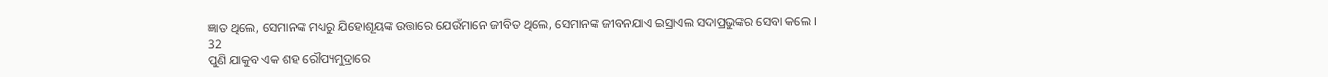ଜ୍ଞାତ ଥିଲେ, ସେମାନଙ୍କ ମଧ୍ୟରୁ ଯିହୋଶୂୟଙ୍କ ଉତ୍ତାରେ ଯେଉଁମାନେ ଜୀବିତ ଥିଲେ, ସେମାନଙ୍କ ଜୀବନଯାଏ ଇସ୍ରାଏଲ ସଦାପ୍ରଭୁଙ୍କର ସେବା କଲେ ।
32
ପୁଣି ଯାକୁବ ଏକ ଶହ ରୌପ୍ୟମୁଦ୍ରାରେ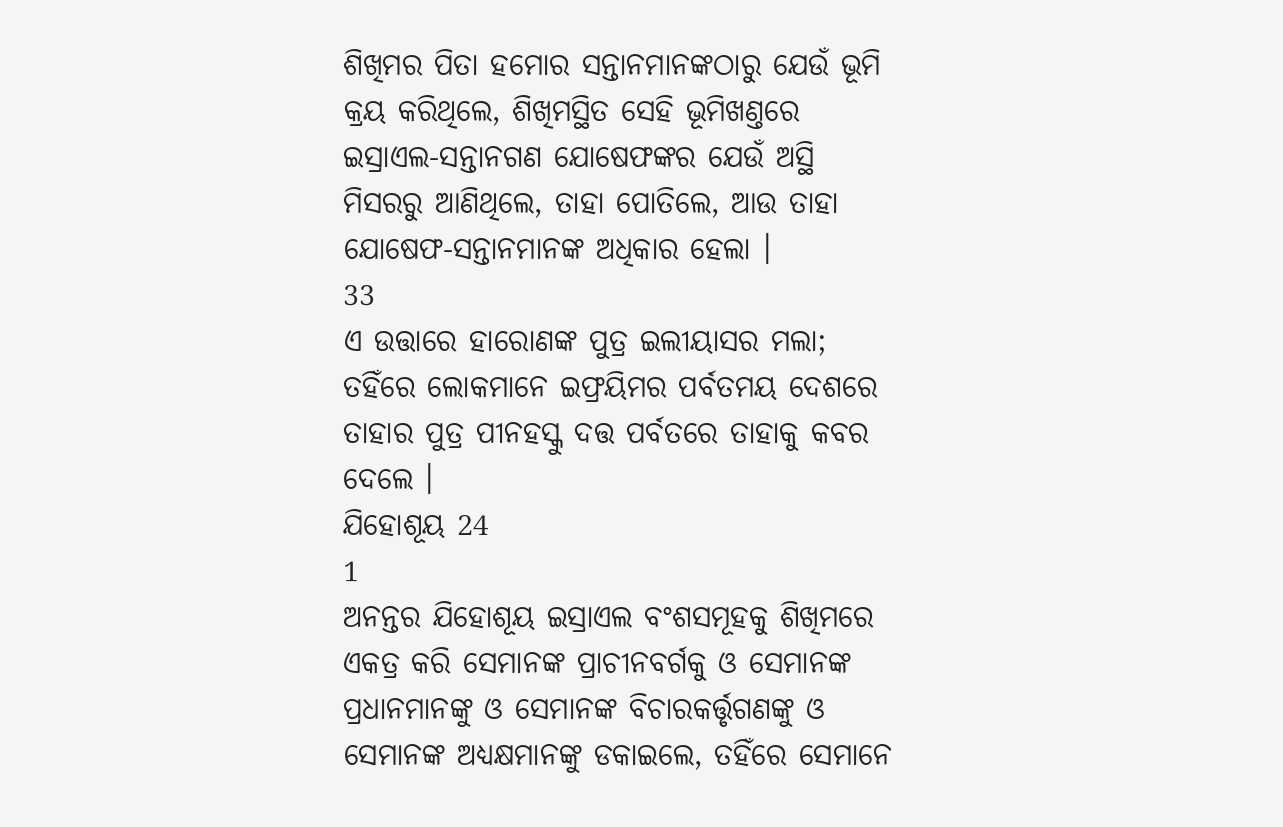ଶିଖିମର ପିତା ହମୋର ସନ୍ତାନମାନଙ୍କଠାରୁ ଯେଉଁ ଭୂମି କ୍ରୟ କରିଥିଲେ, ଶିଖିମସ୍ଥିତ ସେହି ଭୂମିଖଣ୍ତରେ ଇସ୍ରାଏଲ-ସନ୍ତାନଗଣ ଯୋଷେଫଙ୍କର ଯେଉଁ ଅସ୍ଥି ମିସରରୁ ଆଣିଥିଲେ, ତାହା ପୋତିଲେ, ଆଉ ତାହା ଯୋଷେଫ-ସନ୍ତାନମାନଙ୍କ ଅଧିକାର ହେଲା ।
33
ଏ ଉତ୍ତାରେ ହାରୋଣଙ୍କ ପୁତ୍ର ଇଲୀୟାସର ମଲା; ତହିଁରେ ଲୋକମାନେ ଇଫ୍ରୟିମର ପର୍ବତମୟ ଦେଶରେ ତାହାର ପୁତ୍ର ପୀନହସ୍କୁ ଦତ୍ତ ପର୍ବତରେ ତାହାକୁ କବର ଦେଲେ ।
ଯିହୋଶୂୟ 24
1
ଅନନ୍ତର ଯିହୋଶୂୟ ଇସ୍ରାଏଲ ବଂଶସମୂହକୁ ଶିଖିମରେ ଏକତ୍ର କରି ସେମାନଙ୍କ ପ୍ରାଚୀନବର୍ଗକୁ ଓ ସେମାନଙ୍କ ପ୍ରଧାନମାନଙ୍କୁ ଓ ସେମାନଙ୍କ ବିଚାରକର୍ତ୍ତୃଗଣଙ୍କୁ ଓ ସେମାନଙ୍କ ଅଧ୍ୟକ୍ଷମାନଙ୍କୁ ଡକାଇଲେ, ତହିଁରେ ସେମାନେ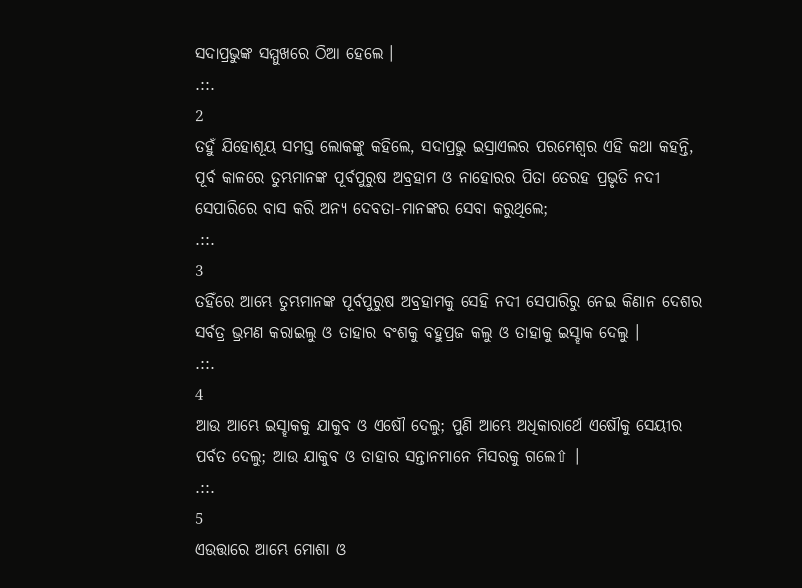ସଦାପ୍ରଭୁଙ୍କ ସମ୍ମୁଖରେ ଠିଆ ହେଲେ ।
.::.
2
ତହୁଁ ଯିହୋଶୂୟ ସମସ୍ତ ଲୋକଙ୍କୁ କହିଲେ, ସଦାପ୍ରଭୁ ଇସ୍ରାଏଲର ପରମେଶ୍ଵର ଏହି କଥା କହନ୍ତି, ପୂର୍ବ କାଳରେ ତୁମ୍ଭମାନଙ୍କ ପୂର୍ବପୁରୁଷ ଅବ୍ରହାମ ଓ ନାହୋରର ପିତା ତେରହ ପ୍ରଭୃତି ନଦୀ ସେପାରିରେ ବାସ କରି ଅନ୍ୟ ଦେବତା-ମାନଙ୍କର ସେବା କରୁଥିଲେ;
.::.
3
ତହିଁରେ ଆମ୍ଭେ ତୁମ୍ଭମାନଙ୍କ ପୂର୍ବପୁରୁଷ ଅବ୍ରହାମକୁ ସେହି ନଦୀ ସେପାରିରୁ ନେଇ କିଣାନ ଦେଶର ସର୍ବତ୍ର ଭ୍ରମଣ କରାଇଲୁ ଓ ତାହାର ବଂଶକୁ ବହୁପ୍ରଜ କଲୁ ଓ ତାହାକୁ ଇସ୍ହାକ ଦେଲୁ ।
.::.
4
ଆଉ ଆମ୍ଭେ ଇସ୍ହାକକୁ ଯାକୁବ ଓ ଏଷୌ ଦେଲୁ; ପୁଣି ଆମ୍ଭେ ଅଧିକାରାର୍ଥେ ଏଷୌକୁ ସେୟୀର ପର୍ବତ ଦେଲୁ; ଆଉ ଯାକୁବ ଓ ତାହାର ସନ୍ତାନମାନେ ମିସରକୁ ଗଲେ⇧ ।
.::.
5
ଏଉତ୍ତାରେ ଆମ୍ଭେ ମୋଶା ଓ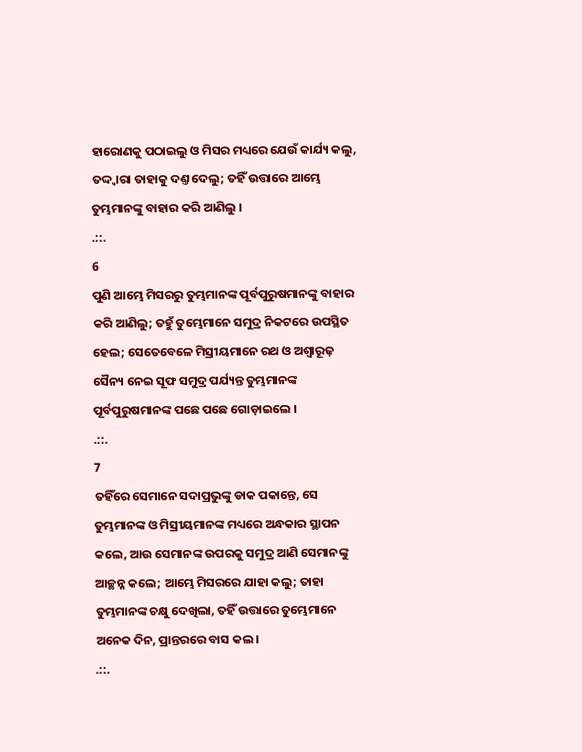ହାରୋଣକୁ ପଠାଇଲୁ ଓ ମିସର ମଧ୍ୟରେ ଯେଉଁ କାର୍ଯ୍ୟ କଲୁ, ତଦ୍ଦ୍ଵାରା ତାହାକୁ ଦଣ୍ତ ଦେଲୁ; ତହିଁ ଉତ୍ତାରେ ଆମ୍ଭେ ତୁମ୍ଭମାନଙ୍କୁ ବାହାର କରି ଆଣିଲୁ ।
.::.
6
ପୁଣି ଆମ୍ଭେ ମିସରରୁ ତୁମ୍ଭମାନଙ୍କ ପୂର୍ବପୁରୁଷମାନଙ୍କୁ ବାହାର କରି ଆଣିଲୁ; ତହୁଁ ତୁମ୍ଭେମାନେ ସମୁଦ୍ର ନିକଟରେ ଉପସ୍ଥିତ ହେଲ; ସେତେବେଳେ ମିସ୍ରୀୟମାନେ ରଥ ଓ ଅଶ୍ଵାରୂଢ଼ ସୈନ୍ୟ ନେଇ ସୂଫ ସମୁଦ୍ର ପର୍ଯ୍ୟନ୍ତ ତୁମ୍ଭମାନଙ୍କ ପୂର୍ବପୁରୁଷମାନଙ୍କ ପଛେ ପଛେ ଗୋଡ଼ାଇଲେ ।
.::.
7
ତହିଁରେ ସେମାନେ ସଦାପ୍ରଭୁଙ୍କୁ ଡାକ ପକାନ୍ତେ, ସେ ତୁମ୍ଭମାନଙ୍କ ଓ ମିସ୍ରୀୟମାନଙ୍କ ମଧ୍ୟରେ ଅନ୍ଧକାର ସ୍ଥାପନ କଲେ, ଆଉ ସେମାନଙ୍କ ଉପରକୁ ସମୁଦ୍ର ଆଣି ସେମାନଙ୍କୁ ଆଚ୍ଛନ୍ନ କଲେ; ଆମ୍ଭେ ମିସରରେ ଯାହା କଲୁ; ତାହା ତୁମ୍ଭମାନଙ୍କ ଚକ୍ଷୁ ଦେଖିଲା, ତହିଁ ଉତ୍ତାରେ ତୁମ୍ଭେମାନେ ଅନେକ ଦିନ, ପ୍ରାନ୍ତରରେ ବାସ କଲ ।
.::.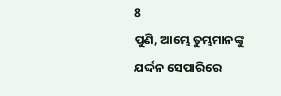8
ପୁଣି, ଆମ୍ଭେ ତୁମ୍ଭମାନଙ୍କୁ ଯର୍ଦ୍ଦନ ସେପାରିରେ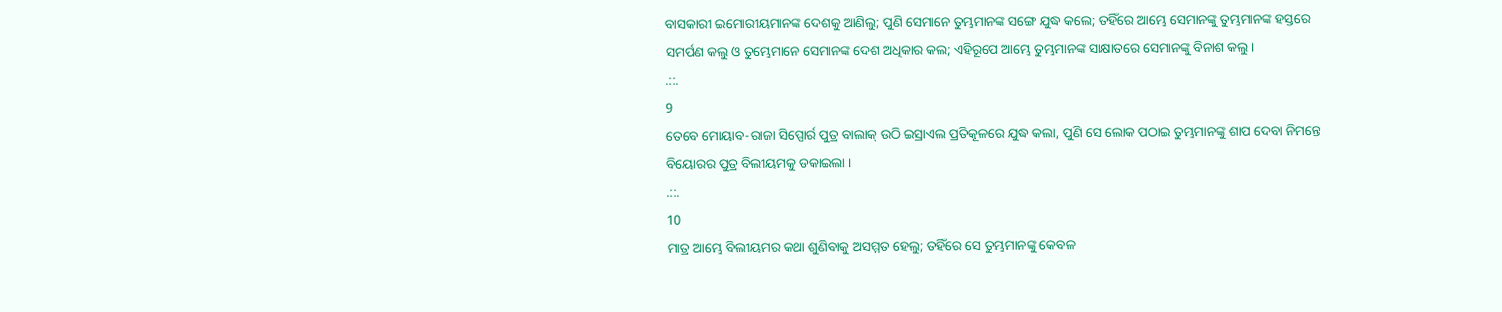ବାସକାରୀ ଇମୋରୀୟମାନଙ୍କ ଦେଶକୁ ଆଣିଲୁ; ପୁଣି ସେମାନେ ତୁମ୍ଭମାନଙ୍କ ସଙ୍ଗେ ଯୁଦ୍ଧ କଲେ; ତହିଁରେ ଆମ୍ଭେ ସେମାନଙ୍କୁ ତୁମ୍ଭମାନଙ୍କ ହସ୍ତରେ ସମର୍ପଣ କଲୁ ଓ ତୁମ୍ଭେମାନେ ସେମାନଙ୍କ ଦେଶ ଅଧିକାର କଲ; ଏହିରୂପେ ଆମ୍ଭେ ତୁମ୍ଭମାନଙ୍କ ସାକ୍ଷାତରେ ସେମାନଙ୍କୁ ବିନାଶ କଲୁ ।
.::.
9
ତେବେ ମୋୟାବ-ରାଜା ସିପ୍ପୋର୍ର ପୁତ୍ର ବାଲାକ୍ ଉଠି ଇସ୍ରାଏଲ ପ୍ରତିକୂଳରେ ଯୁଦ୍ଧ କଲା, ପୁଣି ସେ ଲୋକ ପଠାଇ ତୁମ୍ଭମାନଙ୍କୁ ଶାପ ଦେବା ନିମନ୍ତେ ବିୟୋରର ପୁତ୍ର ବିଲୀୟମକୁ ଡକାଇଲା ।
.::.
10
ମାତ୍ର ଆମ୍ଭେ ବିଲୀୟମର କଥା ଶୁଣିବାକୁ ଅସମ୍ମତ ହେଲୁ; ତହିଁରେ ସେ ତୁମ୍ଭମାନଙ୍କୁ କେବଳ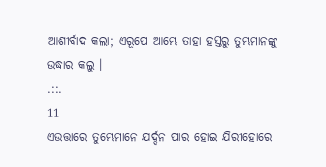ଆଶୀର୍ବାଦ କଲା; ଏରୂପେ ଆମ୍ଭେ ତାହା ହସ୍ତରୁ ତୁମ୍ଭମାନଙ୍କୁ ଉଦ୍ଧାର କଲୁ ।
.::.
11
ଏଉତ୍ତାରେ ତୁମ୍ଭେମାନେ ଯର୍ଦ୍ଦନ ପାର ହୋଇ ଯିରୀହୋରେ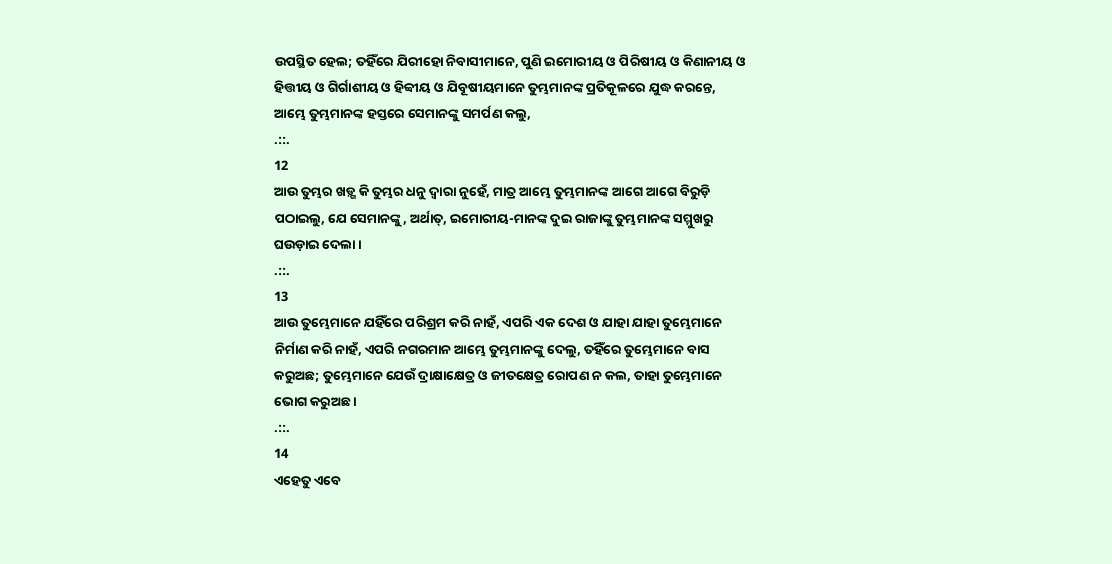ଉପସ୍ଥିତ ହେଲ; ତହିଁରେ ଯିରୀହୋ ନିବାସୀମାନେ, ପୁଣି ଇମୋରୀୟ ଓ ପିରିଷୀୟ ଓ କିଣାନୀୟ ଓ ହିତ୍ତୀୟ ଓ ଗିର୍ଗାଶୀୟ ଓ ହିବ୍ବୀୟ ଓ ଯିବୂଷୀୟମାନେ ତୁମ୍ଭମାନଙ୍କ ପ୍ରତିକୂଳରେ ଯୁଦ୍ଧ କରନ୍ତେ, ଆମ୍ଭେ ତୁମ୍ଭମାନଙ୍କ ହସ୍ତରେ ସେମାନଙ୍କୁ ସମର୍ପଣ କଲୁ,
.::.
12
ଆଉ ତୁମ୍ଭର ଖଡ଼୍ଗ କି ତୁମ୍ଭର ଧନୁ ଦ୍ଵାରା ନୁହେଁ, ମାତ୍ର ଆମ୍ଭେ ତୁମ୍ଭମାନଙ୍କ ଆଗେ ଆଗେ ବିରୁଡ଼ି ପଠାଇଲୁ, ଯେ ସେମାନଙ୍କୁ, ଅର୍ଥାତ୍, ଇମୋରୀୟ-ମାନଙ୍କ ଦୁଇ ରାଜାଙ୍କୁ ତୁମ୍ଭମାନଙ୍କ ସମ୍ମୁଖରୁ ଘଉଡ଼ାଇ ଦେଲା ।
.::.
13
ଆଉ ତୁମ୍ଭେମାନେ ଯହିଁରେ ପରିଶ୍ରମ କରି ନାହଁ, ଏପରି ଏକ ଦେଶ ଓ ଯାହା ଯାହା ତୁମ୍ଭେମାନେ ନିର୍ମାଣ କରି ନାହଁ, ଏପରି ନଗରମାନ ଆମ୍ଭେ ତୁମ୍ଭମାନଙ୍କୁ ଦେଲୁ, ତହିଁରେ ତୁମ୍ଭେମାନେ ବାସ କରୁଅଛ; ତୁମ୍ଭେମାନେ ଯେଉଁ ଦ୍ରାକ୍ଷାକ୍ଷେତ୍ର ଓ ଜୀତକ୍ଷେତ୍ର ରୋପଣ ନ କଲ, ତାହା ତୁମ୍ଭେମାନେ ଭୋଗ କରୁଅଛ ।
.::.
14
ଏହେତୁ ଏବେ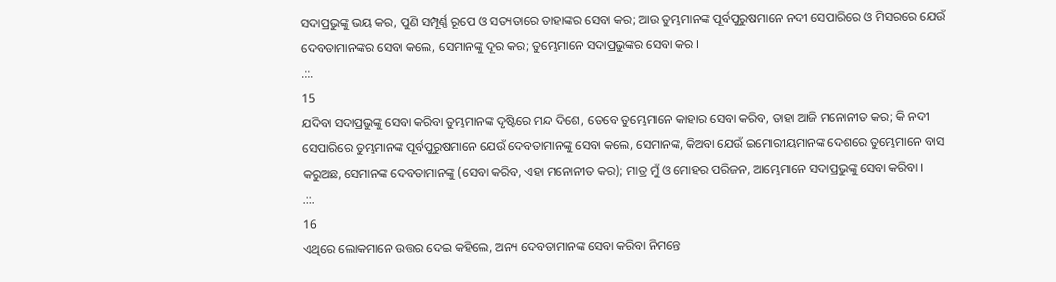ସଦାପ୍ରଭୁଙ୍କୁ ଭୟ କର, ପୁଣି ସମ୍ପୂର୍ଣ୍ଣ ରୂପେ ଓ ସତ୍ୟତାରେ ତାହାଙ୍କର ସେବା କର; ଆଉ ତୁମ୍ଭମାନଙ୍କ ପୂର୍ବପୁରୁଷମାନେ ନଦୀ ସେପାରିରେ ଓ ମିସରରେ ଯେଉଁ ଦେବତାମାନଙ୍କର ସେବା କଲେ, ସେମାନଙ୍କୁ ଦୂର କର; ତୁମ୍ଭେମାନେ ସଦାପ୍ରଭୁଙ୍କର ସେବା କର ।
.::.
15
ଯଦିବା ସଦାପ୍ରଭୁଙ୍କୁ ସେବା କରିବା ତୁମ୍ଭମାନଙ୍କ ଦୃଷ୍ଟିରେ ମନ୍ଦ ଦିଶେ, ତେବେ ତୁମ୍ଭେମାନେ କାହାର ସେବା କରିବ, ତାହା ଆଜି ମନୋନୀତ କର; କି ନଦୀ ସେପାରିରେ ତୁମ୍ଭମାନଙ୍କ ପୂର୍ବପୁରୁଷମାନେ ଯେଉଁ ଦେବତାମାନଙ୍କୁ ସେବା କଲେ, ସେମାନଙ୍କ, କିଅବା ଯେଉଁ ଇମୋରୀୟମାନଙ୍କ ଦେଶରେ ତୁମ୍ଭେମାନେ ବାସ କରୁଅଛ, ସେମାନଙ୍କ ଦେବତାମାନଙ୍କୁ (ସେବା କରିବ, ଏହା ମନୋନୀତ କର); ମାତ୍ର ମୁଁ ଓ ମୋହର ପରିଜନ, ଆମ୍ଭେମାନେ ସଦାପ୍ରଭୁଙ୍କୁ ସେବା କରିବା ।
.::.
16
ଏଥିରେ ଲୋକମାନେ ଉତ୍ତର ଦେଇ କହିଲେ, ଅନ୍ୟ ଦେବତାମାନଙ୍କ ସେବା କରିବା ନିମନ୍ତେ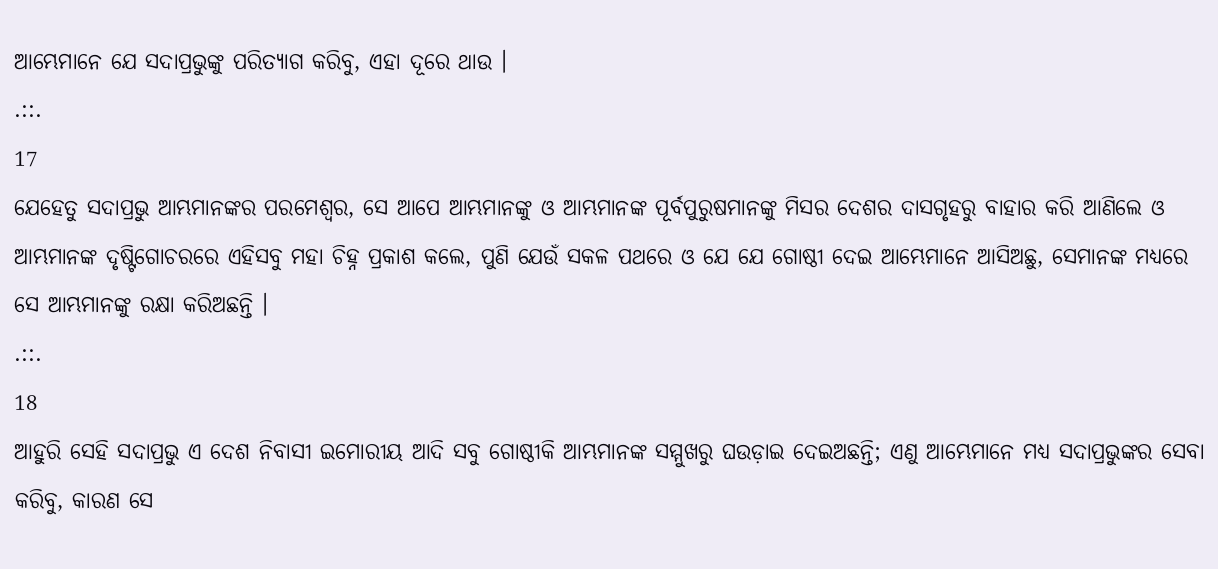ଆମ୍ଭେମାନେ ଯେ ସଦାପ୍ରଭୁଙ୍କୁ ପରିତ୍ୟାଗ କରିବୁ, ଏହା ଦୂରେ ଥାଉ ।
.::.
17
ଯେହେତୁ ସଦାପ୍ରଭୁ ଆମ୍ଭମାନଙ୍କର ପରମେଶ୍ଵର, ସେ ଆପେ ଆମ୍ଭମାନଙ୍କୁ ଓ ଆମ୍ଭମାନଙ୍କ ପୂର୍ବପୁରୁଷମାନଙ୍କୁ ମିସର ଦେଶର ଦାସଗୃହରୁ ବାହାର କରି ଆଣିଲେ ଓ ଆମ୍ଭମାନଙ୍କ ଦୃଷ୍ଟିଗୋଚରରେ ଏହିସବୁ ମହା ଚିହ୍ନ ପ୍ରକାଶ କଲେ, ପୁଣି ଯେଉଁ ସକଳ ପଥରେ ଓ ଯେ ଯେ ଗୋଷ୍ଠୀ ଦେଇ ଆମ୍ଭେମାନେ ଆସିଅଛୁ, ସେମାନଙ୍କ ମଧ୍ୟରେ ସେ ଆମ୍ଭମାନଙ୍କୁ ରକ୍ଷା କରିଅଛନ୍ତି ।
.::.
18
ଆହୁରି ସେହି ସଦାପ୍ରଭୁ ଏ ଦେଶ ନିବାସୀ ଇମୋରୀୟ ଆଦି ସବୁ ଗୋଷ୍ଠୀକି ଆମ୍ଭମାନଙ୍କ ସମ୍ମୁଖରୁ ଘଉଡ଼ାଇ ଦେଇଅଛନ୍ତି; ଏଣୁ ଆମ୍ଭେମାନେ ମଧ୍ୟ ସଦାପ୍ରଭୁଙ୍କର ସେବା କରିବୁ, କାରଣ ସେ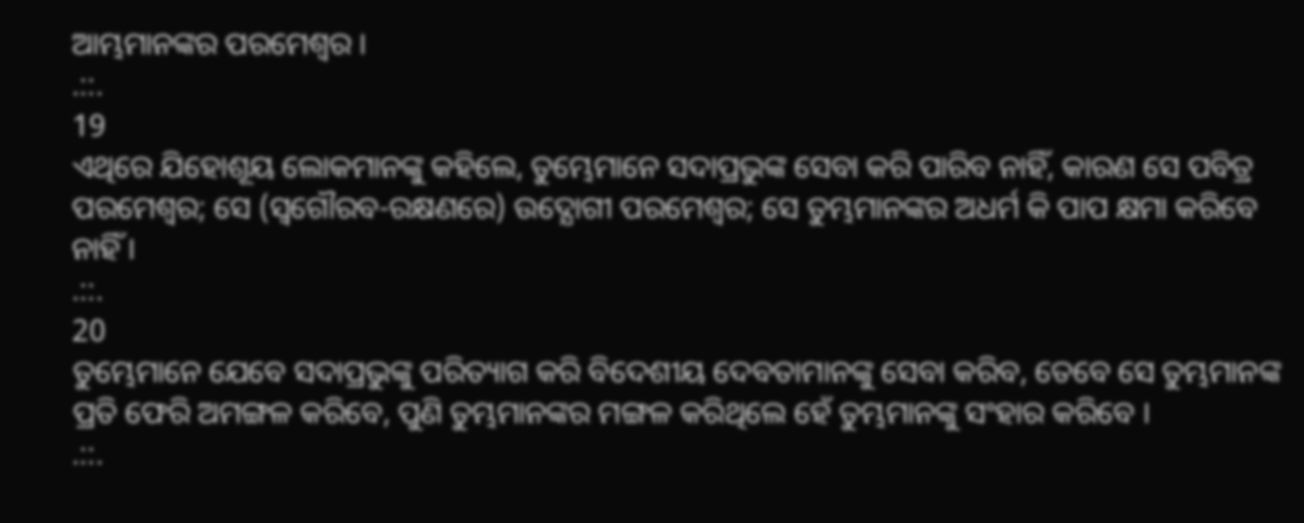ଆମ୍ଭମାନଙ୍କର ପରମେଶ୍ଵର ।
.::.
19
ଏଥିରେ ଯିହୋଶୂୟ ଲୋକମାନଙ୍କୁ କହିଲେ, ତୁମ୍ଭେମାନେ ସଦାପ୍ରଭୁଙ୍କ ସେବା କରି ପାରିବ ନାହିଁ, କାରଣ ସେ ପବିତ୍ର ପରମେଶ୍ଵର; ସେ (ସ୍ଵଗୌରବ-ରକ୍ଷଣରେ) ଉଦ୍ଯୋଗୀ ପରମେଶ୍ଵର; ସେ ତୁମ୍ଭମାନଙ୍କର ଅଧର୍ମ କି ପାପ କ୍ଷମା କରିବେ ନାହିଁ ।
.::.
20
ତୁମ୍ଭେମାନେ ଯେବେ ସଦାପ୍ରଭୁଙ୍କୁ ପରିତ୍ୟାଗ କରି ବିଦେଶୀୟ ଦେବତାମାନଙ୍କୁ ସେବା କରିବ, ତେବେ ସେ ତୁମ୍ଭମାନଙ୍କ ପ୍ରତି ଫେରି ଅମଙ୍ଗଳ କରିବେ, ପୁଣି ତୁମ୍ଭମାନଙ୍କର ମଙ୍ଗଳ କରିଥିଲେ ହେଁ ତୁମ୍ଭମାନଙ୍କୁ ସଂହାର କରିବେ ।
.::.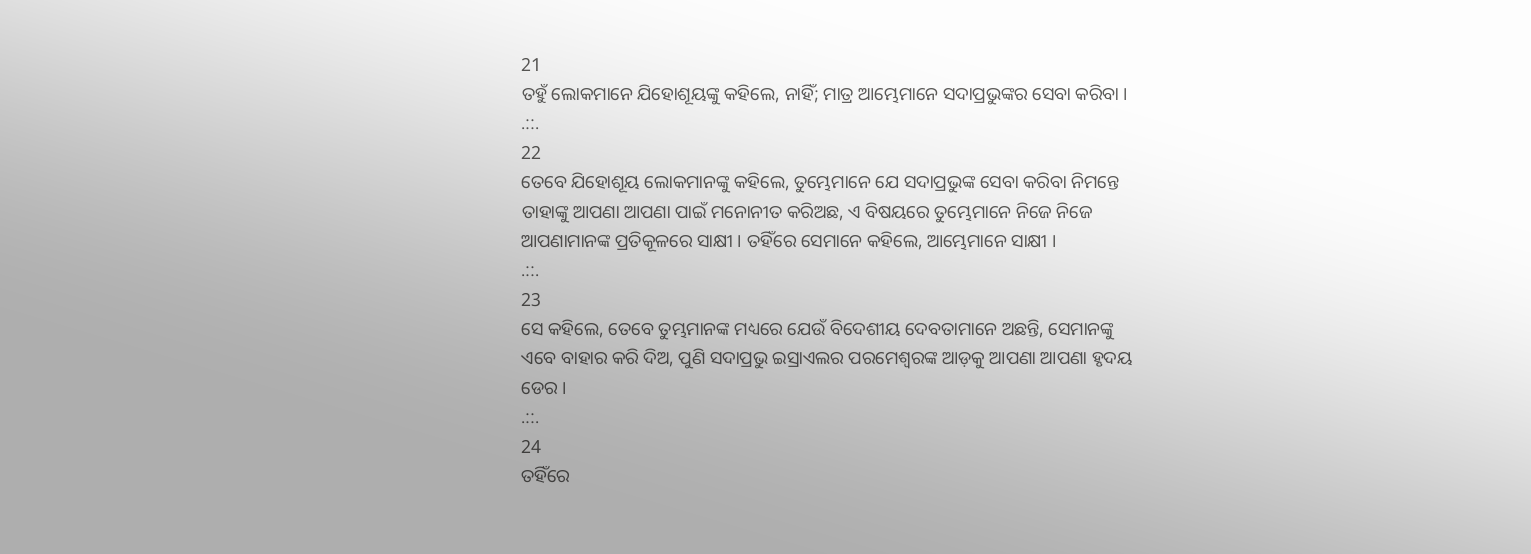21
ତହୁଁ ଲୋକମାନେ ଯିହୋଶୂୟଙ୍କୁ କହିଲେ, ନାହିଁ; ମାତ୍ର ଆମ୍ଭେମାନେ ସଦାପ୍ରଭୁଙ୍କର ସେବା କରିବା ।
.::.
22
ତେବେ ଯିହୋଶୂୟ ଲୋକମାନଙ୍କୁ କହିଲେ, ତୁମ୍ଭେମାନେ ଯେ ସଦାପ୍ରଭୁଙ୍କ ସେବା କରିବା ନିମନ୍ତେ ତାହାଙ୍କୁ ଆପଣା ଆପଣା ପାଇଁ ମନୋନୀତ କରିଅଛ, ଏ ବିଷୟରେ ତୁମ୍ଭେମାନେ ନିଜେ ନିଜେ ଆପଣାମାନଙ୍କ ପ୍ରତିକୂଳରେ ସାକ୍ଷୀ । ତହିଁରେ ସେମାନେ କହିଲେ, ଆମ୍ଭେମାନେ ସାକ୍ଷୀ ।
.::.
23
ସେ କହିଲେ, ତେବେ ତୁମ୍ଭମାନଙ୍କ ମଧ୍ୟରେ ଯେଉଁ ବିଦେଶୀୟ ଦେବତାମାନେ ଅଛନ୍ତି, ସେମାନଙ୍କୁ ଏବେ ବାହାର କରି ଦିଅ, ପୁଣି ସଦାପ୍ରଭୁ ଇସ୍ରାଏଲର ପରମେଶ୍ଵରଙ୍କ ଆଡ଼କୁ ଆପଣା ଆପଣା ହୃଦୟ ଡେର ।
.::.
24
ତହିଁରେ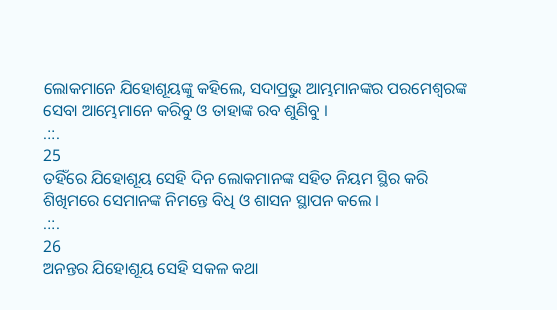ଲୋକମାନେ ଯିହୋଶୂୟଙ୍କୁ କହିଲେ, ସଦାପ୍ରଭୁ ଆମ୍ଭମାନଙ୍କର ପରମେଶ୍ଵରଙ୍କ ସେବା ଆମ୍ଭେମାନେ କରିବୁ ଓ ତାହାଙ୍କ ରବ ଶୁଣିବୁ ।
.::.
25
ତହିଁରେ ଯିହୋଶୂୟ ସେହି ଦିନ ଲୋକମାନଙ୍କ ସହିତ ନିୟମ ସ୍ଥିର କରି ଶିଖିମରେ ସେମାନଙ୍କ ନିମନ୍ତେ ବିଧି ଓ ଶାସନ ସ୍ଥାପନ କଲେ ।
.::.
26
ଅନନ୍ତର ଯିହୋଶୂୟ ସେହି ସକଳ କଥା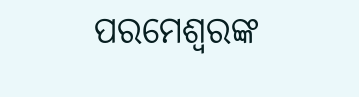ପରମେଶ୍ଵରଙ୍କ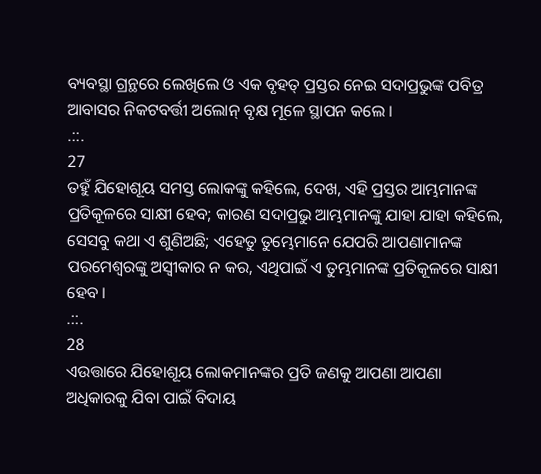ବ୍ୟବସ୍ଥା ଗ୍ରନ୍ଥରେ ଲେଖିଲେ ଓ ଏକ ବୃହତ୍ ପ୍ରସ୍ତର ନେଇ ସଦାପ୍ରଭୁଙ୍କ ପବିତ୍ର ଆବାସର ନିକଟବର୍ତ୍ତୀ ଅଲୋନ୍ ବୃକ୍ଷ ମୂଳେ ସ୍ଥାପନ କଲେ ।
.::.
27
ତହୁଁ ଯିହୋଶୂୟ ସମସ୍ତ ଲୋକଙ୍କୁ କହିଲେ, ଦେଖ, ଏହି ପ୍ରସ୍ତର ଆମ୍ଭମାନଙ୍କ ପ୍ରତିକୂଳରେ ସାକ୍ଷୀ ହେବ; କାରଣ ସଦାପ୍ରଭୁ ଆମ୍ଭମାନଙ୍କୁ ଯାହା ଯାହା କହିଲେ, ସେସବୁ କଥା ଏ ଶୁଣିଅଛି; ଏହେତୁ ତୁମ୍ଭେମାନେ ଯେପରି ଆପଣାମାନଙ୍କ ପରମେଶ୍ଵରଙ୍କୁ ଅସ୍ଵୀକାର ନ କର, ଏଥିପାଇଁ ଏ ତୁମ୍ଭମାନଙ୍କ ପ୍ରତିକୂଳରେ ସାକ୍ଷୀ ହେବ ।
.::.
28
ଏଉତ୍ତାରେ ଯିହୋଶୂୟ ଲୋକମାନଙ୍କର ପ୍ରତି ଜଣକୁ ଆପଣା ଆପଣା ଅଧିକାରକୁ ଯିବା ପାଇଁ ବିଦାୟ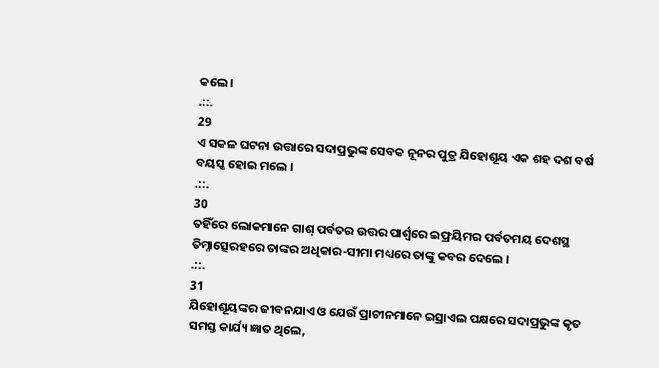କଲେ ।
.::.
29
ଏ ସକଳ ଘଟନା ଉତ୍ତାରେ ସଦାପ୍ରଭୁଙ୍କ ସେବକ ନୂନର ପୁତ୍ର ଯିହୋଶୂୟ ଏକ ଶହ ଦଶ ବର୍ଷ ବୟସ୍କ ହୋଇ ମଲେ ।
.::.
30
ତହିଁରେ ଲୋକମାନେ ଗାଶ୍ ପର୍ବତର ଉତ୍ତର ପାର୍ଶ୍ଵରେ ଇଫ୍ରୟିମର ପର୍ବତମୟ ଦେଶସ୍ଥ ତିମ୍ନାତ୍ସେରହରେ ତାଙ୍କର ଅଧିକାର-ସୀମା ମଧ୍ୟରେ ତାଙ୍କୁ କବର ଦେଲେ ।
.::.
31
ଯିହୋଶୂୟଙ୍କର ଜୀବନଯାଏ ଓ ଯେଉଁ ପ୍ରାଚୀନମାନେ ଇସ୍ରାଏଲ ପକ୍ଷରେ ସଦାପ୍ରଭୁଙ୍କ କୃତ ସମସ୍ତ କାର୍ଯ୍ୟ ଜ୍ଞାତ ଥିଲେ,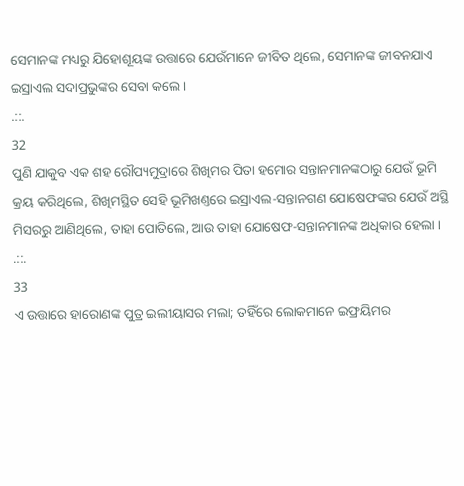ସେମାନଙ୍କ ମଧ୍ୟରୁ ଯିହୋଶୂୟଙ୍କ ଉତ୍ତାରେ ଯେଉଁମାନେ ଜୀବିତ ଥିଲେ, ସେମାନଙ୍କ ଜୀବନଯାଏ ଇସ୍ରାଏଲ ସଦାପ୍ରଭୁଙ୍କର ସେବା କଲେ ।
.::.
32
ପୁଣି ଯାକୁବ ଏକ ଶହ ରୌପ୍ୟମୁଦ୍ରାରେ ଶିଖିମର ପିତା ହମୋର ସନ୍ତାନମାନଙ୍କଠାରୁ ଯେଉଁ ଭୂମି କ୍ରୟ କରିଥିଲେ, ଶିଖିମସ୍ଥିତ ସେହି ଭୂମିଖଣ୍ତରେ ଇସ୍ରାଏଲ-ସନ୍ତାନଗଣ ଯୋଷେଫଙ୍କର ଯେଉଁ ଅସ୍ଥି ମିସରରୁ ଆଣିଥିଲେ, ତାହା ପୋତିଲେ, ଆଉ ତାହା ଯୋଷେଫ-ସନ୍ତାନମାନଙ୍କ ଅଧିକାର ହେଲା ।
.::.
33
ଏ ଉତ୍ତାରେ ହାରୋଣଙ୍କ ପୁତ୍ର ଇଲୀୟାସର ମଲା; ତହିଁରେ ଲୋକମାନେ ଇଫ୍ରୟିମର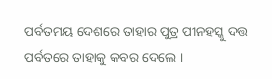ପର୍ବତମୟ ଦେଶରେ ତାହାର ପୁତ୍ର ପୀନହସ୍କୁ ଦତ୍ତ ପର୍ବତରେ ତାହାକୁ କବର ଦେଲେ ।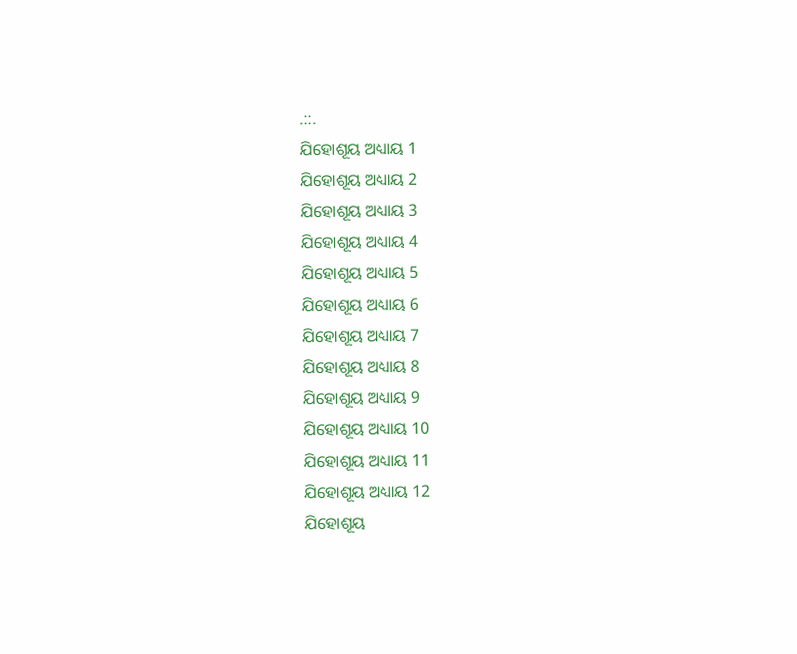.::.
ଯିହୋଶୂୟ ଅଧ୍ୟାୟ 1
ଯିହୋଶୂୟ ଅଧ୍ୟାୟ 2
ଯିହୋଶୂୟ ଅଧ୍ୟାୟ 3
ଯିହୋଶୂୟ ଅଧ୍ୟାୟ 4
ଯିହୋଶୂୟ ଅଧ୍ୟାୟ 5
ଯିହୋଶୂୟ ଅଧ୍ୟାୟ 6
ଯିହୋଶୂୟ ଅଧ୍ୟାୟ 7
ଯିହୋଶୂୟ ଅଧ୍ୟାୟ 8
ଯିହୋଶୂୟ ଅଧ୍ୟାୟ 9
ଯିହୋଶୂୟ ଅଧ୍ୟାୟ 10
ଯିହୋଶୂୟ ଅଧ୍ୟାୟ 11
ଯିହୋଶୂୟ ଅଧ୍ୟାୟ 12
ଯିହୋଶୂୟ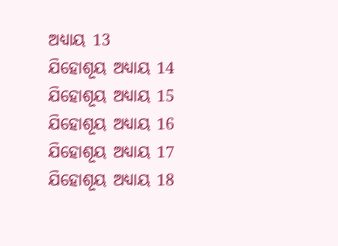ଅଧ୍ୟାୟ 13
ଯିହୋଶୂୟ ଅଧ୍ୟାୟ 14
ଯିହୋଶୂୟ ଅଧ୍ୟାୟ 15
ଯିହୋଶୂୟ ଅଧ୍ୟାୟ 16
ଯିହୋଶୂୟ ଅଧ୍ୟାୟ 17
ଯିହୋଶୂୟ ଅଧ୍ୟାୟ 18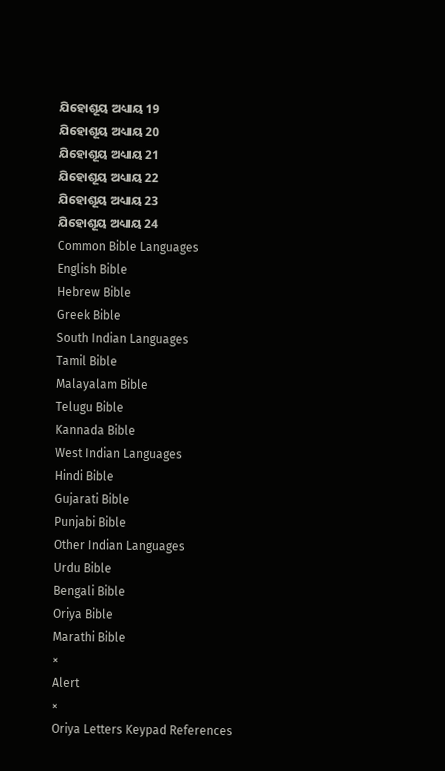ଯିହୋଶୂୟ ଅଧ୍ୟାୟ 19
ଯିହୋଶୂୟ ଅଧ୍ୟାୟ 20
ଯିହୋଶୂୟ ଅଧ୍ୟାୟ 21
ଯିହୋଶୂୟ ଅଧ୍ୟାୟ 22
ଯିହୋଶୂୟ ଅଧ୍ୟାୟ 23
ଯିହୋଶୂୟ ଅଧ୍ୟାୟ 24
Common Bible Languages
English Bible
Hebrew Bible
Greek Bible
South Indian Languages
Tamil Bible
Malayalam Bible
Telugu Bible
Kannada Bible
West Indian Languages
Hindi Bible
Gujarati Bible
Punjabi Bible
Other Indian Languages
Urdu Bible
Bengali Bible
Oriya Bible
Marathi Bible
×
Alert
×
Oriya Letters Keypad References